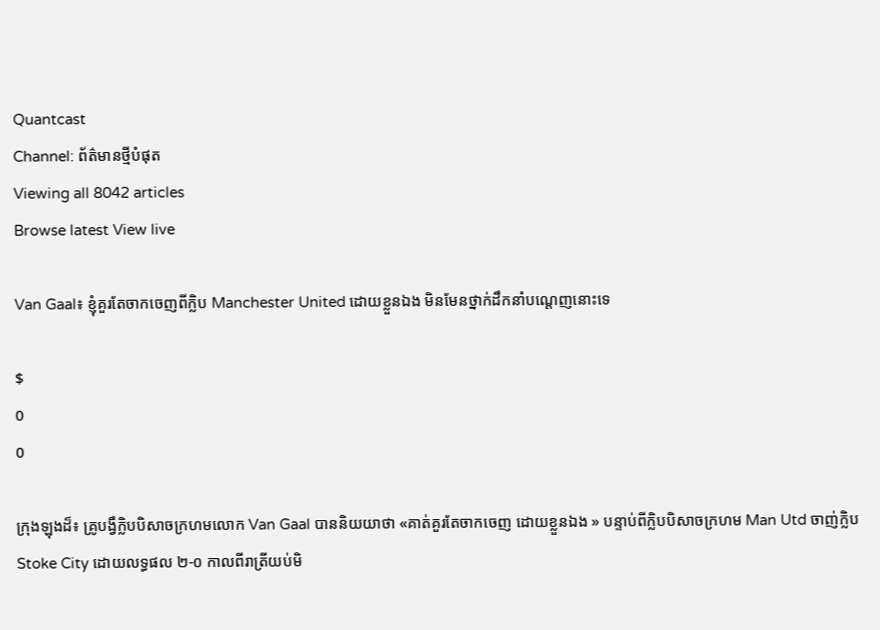Quantcast
Channel: ព័ត៌មានថ្មីបំផុត
Viewing all 8042 articles
Browse latest View live

Van Gaal៖ ខ្ញុំគួរតែចាកចេញពីក្លិប Manchester United ដោយខ្លួនឯង មិនមែនថ្នាក់ដឹកនាំបណ្តេញនោះទេ

$
0
0

ក្រុងឡុងដ៏៖ គ្រូបង្វឹក្លិបបិសាចក្រហមលោក Van Gaal បាននិយយាថា «គាត់គួរតែចាកចេញ ដោយខ្លួនឯង » បន្ទាប់ពីក្លិបបិសាចក្រហម Man Utd ចាញ់ក្លិប Stoke City ដោយលទ្ធផល ២-០ កាលពីរាត្រីយប់មិ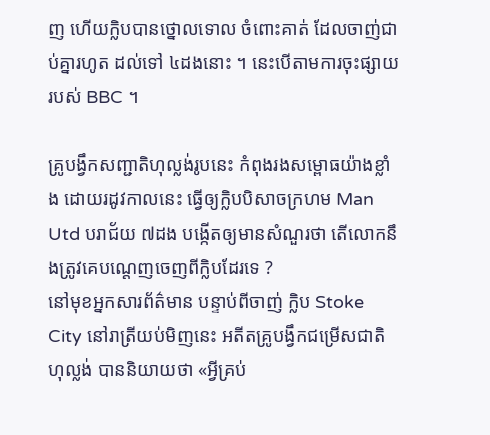ញ ហើយក្លិបបានថ្នោលទោល ចំពោះគាត់ ដែលចាញ់ជាប់គ្នារហូត ដល់ទៅ ៤ដងនោះ ។ នេះបើតាមការចុះផ្សាយរបស់ BBC ។

គ្រូបង្វឹកសញ្ជាតិហុល្លង់រូបនេះ កំពុងរងសម្ពោធយ៉ាងខ្លាំង ដោយរដូវកាលនេះ ធ្វើឲ្យក្លិបបិសាចក្រហម Man Utd បរាជ័យ ៧ដង បង្កើតឲ្យមានសំណួរថា តើលោកនឹងត្រូវគេបណ្តេញចេញពីក្លិបដែរទេ ?
នៅមុខអ្នកសារព័ត៌មាន បន្ទាប់ពីចាញ់ ក្លិប Stoke City នៅរាត្រីយប់មិញនេះ អតីតគ្រូបង្វឹកជម្រើសជាតិហុល្លង់ បាននិយាយថា «អ្វីគ្រប់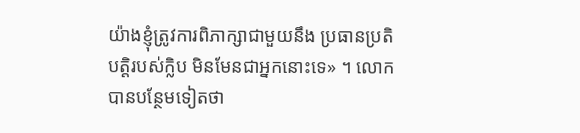យ៉ាងខ្ញុំត្រូវការពិភាក្សាជាមួយនឹង ប្រធានប្រតិបត្តិរបស់ក្លិប មិនមែនជាអ្នកនោះទេ» ។ លោកបានបន្ថែមទៀតថា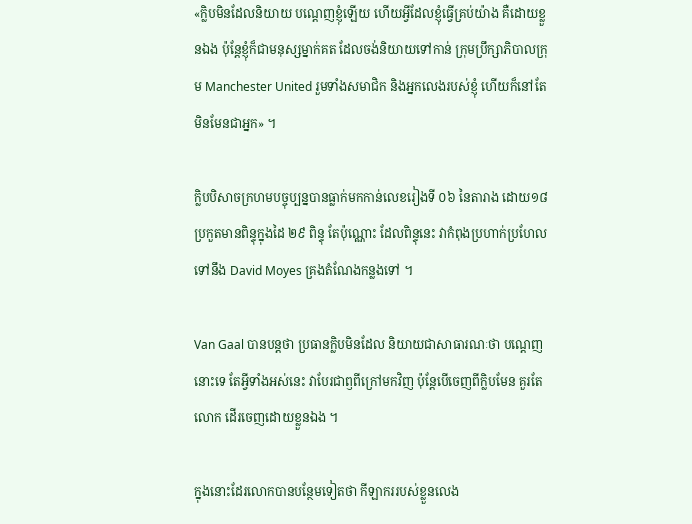«ក្លិបមិនដែលនិយាយ បណ្តេញខ្ញុំឡើយ ហើយអ្វីដែលខ្ញុំធ្វើគ្រប់យ៉ាង គឺដោយខ្លួនឯង ប៉ុន្តែខ្ញុំក៏ជាមនុស្សម្នាក់គត ដែលចង់និយាយទៅកាន់ ក្រុមប្រឹក្សាភិបាលក្រុម Manchester United រួមទាំងសមាជិក និងអ្នកលេងរបស់ខ្ញុំ ហើយក៏នៅតែមិនមែនជាអ្នក» ។

ក្លិបបិសាចក្រហមបច្ចុប្បន្នបានធ្លាក់មកកាន់លេខរៀងទី ០៦ នៃតារាង ដោយ១៨ ប្រកួតមានពិន្ទុក្នុងដៃ ២៩ ពិន្ទុ តែប៉ុណ្ណោះ ដែលពិន្ទុនេះ វាកំពុងប្រហាក់ប្រហែល ទៅនឹង David Moyes គ្រងតំណែងកន្លងទៅ ។

Van Gaal បានបន្តថា ប្រធានក្លិបមិនដែល និយាយជាសាធារណៈថា បណ្តេញនោះទេ តែអ្វីទាំងអស់នេះ វាបែរជាឭពីក្រៅមកវិញ ប៉ុន្តែបើចេញពីក្លិបមែន គួរតែលោក ដើរចេញដោយខ្លួនឯង ។

ក្នុងនោះដែរលោកបានបន្ថែមទៀតថា កីឡាកររបស់ខ្លួនលេង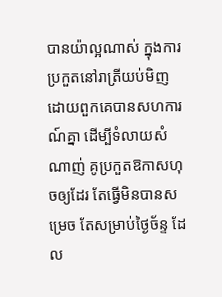បានយ៉ាល្អណាស់ ក្នុងការប្រកួតនៅរាត្រីយប់មិញ ដោយពួកគេបានសហការណ៍គ្នា ដើម្បីទំលាយសំណាញ់ គូប្រកួតឱកាសហុចឲ្យដែរ តែធ្វើមិនបានសម្រេច តែសម្រាប់ថ្ងៃច័ន្ទ ដែល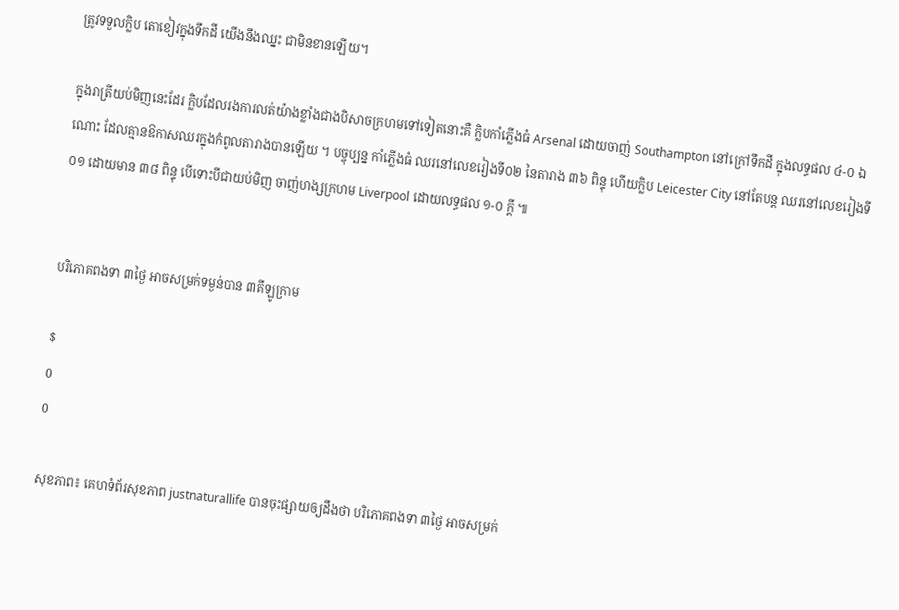ត្រូវទទួលក្លិប តោខៀវក្នុងទឹកដី យើងនឹងឈ្នះ ជាមិនខានឡើយ។

ក្នុងរាត្រីយប់មិញនេះដែរ ក្លិបដែលរងការលត់យ៉ាងខ្លាំងជាងបិសាចក្រហមទៅទៀតនោះគឺ ក្លិបកាំភ្លើងធំ Arsenal ដោយចាញ់ Southampton នៅក្រៅទឹកដី ក្នុងលទ្ធផល ៤-០ ឯណោះ ដែលគ្មានឱកាសឈរក្នុងកំពូលតារាងបានឡើយ ។ បច្ចុប្បន្ន កាំភ្លើងធំ ឈរនៅលេខរៀងទី០២ នៃតារាង ៣៦ ពិន្ទុ ហើយក្លិប Leicester City នៅតែបន្ត ឈរនៅលេខរៀងទី០១ ដោយមាន ៣៨ ពិន្ទុ បើទោះបីជាយប់មិញ ចាញ់ហង្សក្រហម Liverpool ដោយលទ្ធផល ១-០ ក្តី ៕


បរិភោគពងទា ៣ថ្ងៃ អាចសម្រក់ទម្ងន់បាន ៣គីឡូក្រាម

$
0
0

សុខភាព៖ គេហទំព័រសុខភាព justnaturallife បានចុះផ្សាយឲ្យដឹងថា បរិភោគពងទា ៣ថ្ងៃ អាចសម្រក់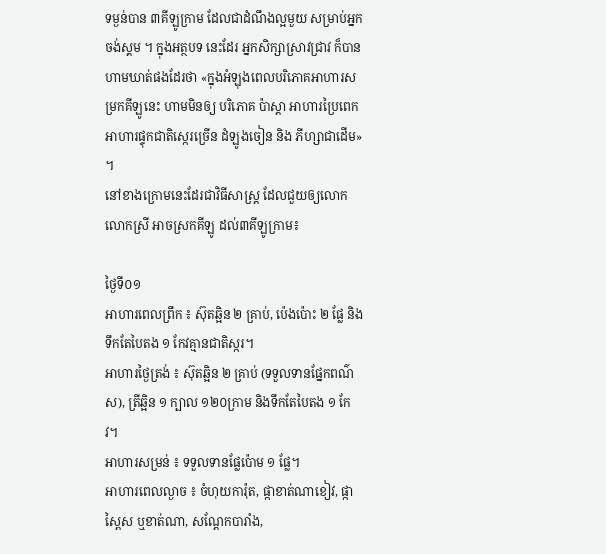ទម្ងន់បាន ៣គីឡូក្រាម ដែលជាដំណឹងល្អមួយ សម្រាប់អ្នកចង់ស្គម ។ ក្នុងអត្ថបទ នេះដែរ អ្នកសិក្សាស្រាវជ្រាវ ក៏បានហាមឃាត់ផងដែរថា «ក្នុងអំឡុងពេលបរិភោគអាហារសម្រកគីឡូនេះ ហាមមិនឲ្យ បរិភោគ ប៉ាស្តា អាហារប្រៃពេក អាហារផ្ទុកជាតិស្កេរច្រើន ដំឡូងចៀន និង ភីហ្សាជាដើម» ។
នៅខាងក្រោមនេះដែរជាវិធីសាស្ត្រ ដែលជួយឲ្យលោក លោកស្រី អាចស្រកគីឡូ ដល់៣គីឡូក្រាម៖

ថ្ងៃទី០១
អាហារពេលព្រឹក ៖ ស៊ុតឆ្អិន ២ គ្រាប់, ប៉េងប៉ោះ ២ ផ្លែ និងទឹកតែបៃតង ១ កែវគ្មានជាតិស្ករ។
អាហារថ្ងៃត្រង់ ៖ ស៊ុតឆ្អិន ២ គ្រាប់ (ទទួលទានផ្នែកពណ៌ស), ត្រីឆ្អិន ១ ក្បាល ១២០ក្រាម និងទឹកតែបៃតង ១ កែវ។
អាហារសម្រន់ ៖ ទទួលទានផ្លែប៉ោម ១ ផ្លែ។
អាហារពេលល្ងាច ៖ ចំហុយការ៉ុត, ផ្កាខាត់ណាខៀវ, ផ្កាស្ពៃស ឬខាត់ណា, សណ្ដែកបារាំង,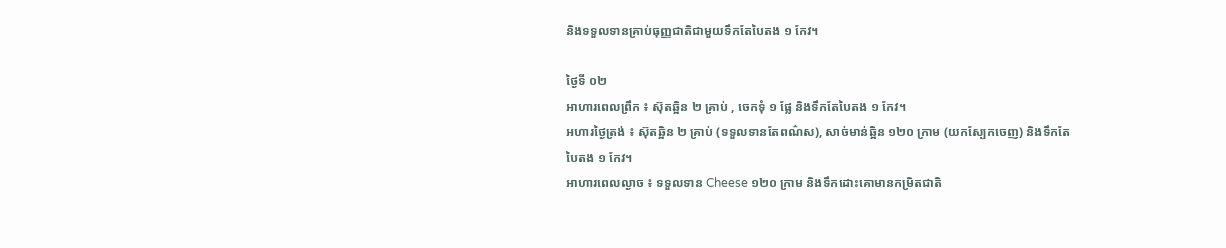និងទទួលទានគ្រាប់ធុញ្ញជាតិជាមួយទឹកតែបៃតង ១ កែវ។

ថ្ងៃទី ០២
អាហារពេលព្រឹក ៖ ស៊ុតឆ្អិន ២ គ្រាប់ , ចេកទុំ ១ ផ្លែ និងទឹកតែបៃតង ១ កែវ។
អហារថ្ងៃត្រង់ ៖ ស៊ុតឆ្អិន ២ គ្រាប់ (ទទួលទានតែពណ៌ស), សាច់មាន់ឆ្អិន ១២០ ក្រាម (យកស្បែកចេញ) និងទឹកតែបៃតង ១ កែវ។
អាហារពេលល្ងាច ៖ ទទួលទាន Cheese ១២០ ក្រាម និងទឹកដោះគោមានកម្រិតជាតិ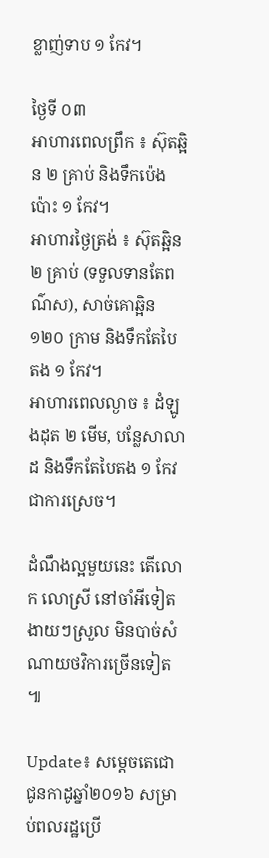ខ្លាញ់ទាប ១ កែវ។

ថ្ងៃទី ០៣
អាហារពេលព្រឹក ៖ ស៊ុតឆ្អិន ២ គ្រាប់ និងទឹកប៉េងប៉ោះ ១ កែវ។
អាហារថ្ងៃត្រង់ ៖ ស៊ុតឆ្អិន ២ គ្រាប់ (ទទួលទានតែពណ៌ស), សាច់គោឆ្អិន ១២០ ក្រាម និងទឹកតែបៃតង ១ កែវ។
អាហារពេលល្ងាច ៖ ដំឡូងដុត ២ មើម, បន្លែសាលាដ និងទឹកតែបៃតង ១ កែវ ជាការស្រេច។

ដំណឹងល្អមួយនេះ តើលោក លោស្រី នៅចាំអីទៀត ងាយៗស្រួល មិនបាច់សំណាយថវិការច្រើនទៀត ៕

Update៖ សម្តេចតេជោ ជូនកាដូឆ្នាំ២០១៦ សម្រាប់ពលរដ្ឋប្រើ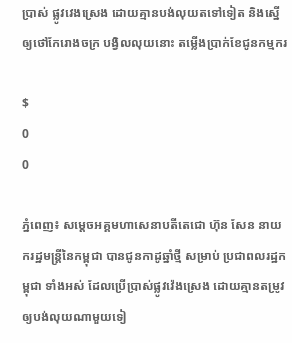ប្រាស់ ផ្លូវវេងស្រេង ដោយគ្មានបង់លុយតទៅទៀត និងស្នើឲ្យថៅកែរោងចក្រ បង្វិលលុយនោះ តម្លើងប្រាក់ខែជូនកម្មករ

$
0
0

ភ្នំពេញ៖ សម្តេចអគ្គមហាសេនាបតីតេជោ ហ៊ុន សែន នាយករដ្ឋមន្រ្តីនៃកម្ពុជា បានជូនកាដូឆ្នាំថ្មី សម្រាប់ ប្រជាពលរដ្ឋកម្ពុជា ទាំងអស់ ដែលប្រើប្រាស់ផ្លូវវ៉េងស្រេង ដោយគ្មានតម្រូវឲ្យបង់លុយណាមួយទៀ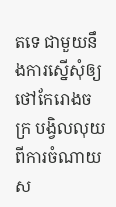តទេ ជាមួយនឹងការស្នើសុំឲ្យថៅកែរោងចក្រ បង្វិលលុយពីការចំណាយ ស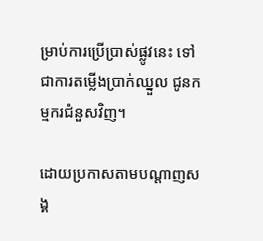ម្រាប់ការប្រើប្រាស់ផ្លូវនេះ ទៅជាការតម្លើងប្រាក់ឈ្នួល ជូនកម្មករជំនួសវិញ។

ដោយប្រកាសតាមបណ្តាញសង្គ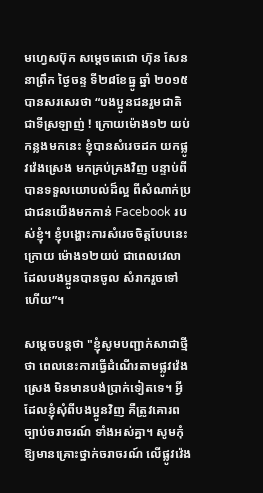មហ្វេសប៊ុក សម្តេចតេជោ ហ៊ុន សែន នាព្រឹក ថ្ងៃចន្ទ ទី២៨ខែធ្នូ ឆ្នាំ ២០១៥ បានសរសេរថា “បងប្អូនជនរួមជាតិជាទីស្រឡាញ់ ! ក្រោយម៉ោង១២ យប់ កន្លងមកនេះ ខ្ញុំបានសំរេចដក យកផ្លូវវ៉េងស្រេង មកគ្រប់គ្រងវិញ បន្ទាប់ពីបានទទួលយោបល់ដ៏ល្អ ពីសំណាក់ប្រជាជនយើងមកកាន់ Facebook របស់ខ្ញុំ។ ខ្ញុំបង្ហោះការសំរេចចិត្តបែបនេះក្រោយ ម៉ោង១២យប់ ជាពេលវេលាដែលបងប្អូនបានចូល សំរាករួចទៅហើយ”។

សម្តេចបន្តថា "ខ្ញុំសូមបញ្ជាក់សាជាថ្មីថា ពេលនេះការធ្វើដំណើរតាមផ្លូវវ៉េងស្រេង មិនមានបង់ប្រាក់ទៀតទេ។ អ្វីដែលខ្ញុំសុំពីបងប្អូនវិញ គឺត្រូវគោរពច្បាប់ចរាចរណ៍ ទាំងអស់គ្នា។ សូមកុំឱ្យមានគ្រោះថ្នាក់ចរាចរណ៍ លើផ្លូវវ៉េង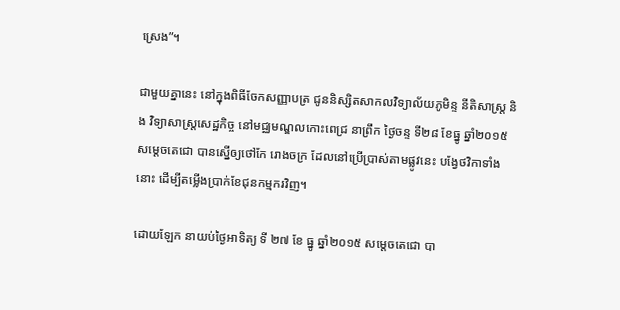ស្រេង”។

ជាមួយគ្នានេះ នៅក្នុងពិធីចែកសញ្ញាបត្រ ជូននិស្សិតសាកលវិទ្យាល័យភូមិន្ទ នីតិសាស្រ្ត និង វិទ្យាសាស្រ្តសេដ្ឋកិច្ច នៅមជ្ឈមណ្ឌលកោះពេជ្រ នាព្រឹក ថ្ងៃចន្ទ ទី២៨ ខែធ្នូ ឆ្នាំ២០១៥ សម្តេចតេជោ បានស្នើឲ្យថៅកែ រោងចក្រ ដែលនៅប្រើប្រាស់តាមផ្លូវនេះ បង្វែថវិកាទាំងនោះ ដើម្បីតម្លើងប្រាក់ខែជុនកម្មករវិញ។

ដោយឡែក នាយប់ថ្ងៃអាទិត្យ ទី ២៧ ខែ ធ្នូ ឆ្នាំ២០១៥ សម្តេចតេជោ បា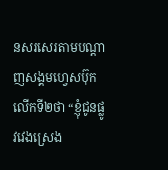នសរសេរតាមបណ្តាញសង្គមហ្វេសប៊ុក លើកទី២ថា “ខ្ញុំជូនផ្លូវវេងស្រេង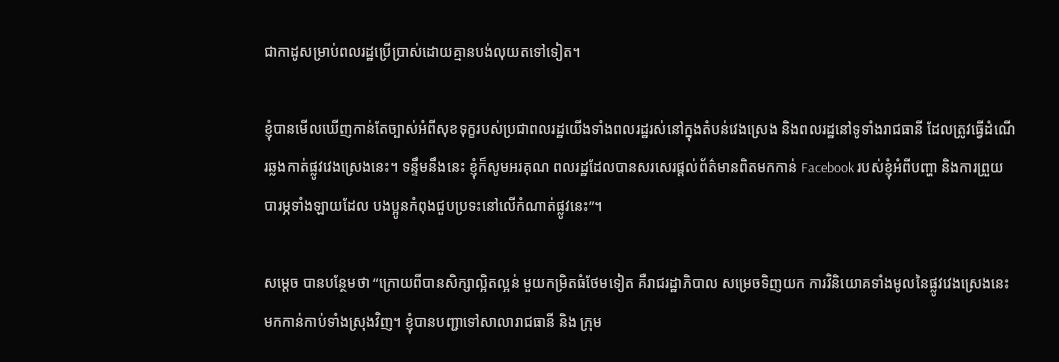ជាកាដូសម្រាប់ពលរដ្ឋប្រើប្រាស់ដោយគ្មានបង់លុយតទៅទៀត។

ខ្ញុំបានមើលឃើញកាន់តែច្បាស់អំពីសុខទុក្ខរបស់ប្រជាពលរដ្ឋយើងទាំងពលរដ្ឋរស់នៅក្នុងតំបន់វេងស្រេង និងពលរដ្ឋនៅទូទាំងរាជធានី ដែលត្រូវធ្វើដំណើរឆ្លងកាត់ផ្លូវវេងស្រេងនេះ។ ទន្ទឹមនឹងនេះ ខ្ញុំក៏សូមអរគុណ ពលរដ្ឋដែលបានសរសេរផ្តល់ព័ត៌មានពិតមកកាន់ Facebook របស់ខ្ញុំអំពីបញ្ហា និងការព្រួយបារម្ភទាំងឡាយដែល បងប្អូនកំពុងជួបប្រទះនៅលើកំណាត់ផ្លូវនេះ”។

សម្តេច បានបន្ថែមថា “ក្រោយពីបានសិក្សាល្អិតល្អន់ មួយកម្រិតធំថែមទៀត គឺរាជរដ្ឋាភិបាល សម្រេចទិញយក ការវិនិយោគទាំងមូលនៃផ្លូវវេងស្រេងនេះ មកកាន់កាប់ទាំងស្រុងវិញ។ ខ្ញុំបានបញ្ជាទៅសាលារាជធានី និង ក្រុម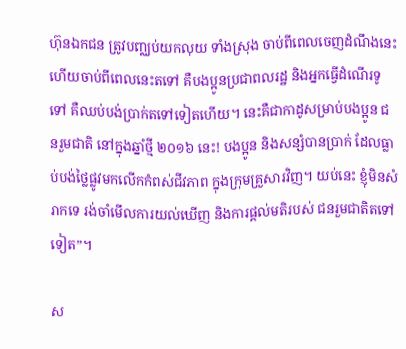ហ៊ុនឯកជន ត្រូវបញ្ឈប់យកលុយ ទាំងស្រុង ចាប់ពីពេលចេញដំណឹងនេះ ហើយចាប់ពីពេលនេះតទៅ គឺបងប្អូនប្រជាពលរដ្ឋ និងអ្នកធ្វើដំណើរទូទៅ គឺឈប់បង់ប្រាក់តទៅទៀតហើយ។ នេះគឺជាកាដូសម្រាប់បងប្អូន ជនរួមជាតិ នៅក្នុងឆ្នាំថ្មី ២០១៦ នេះ! បងប្អូន និងសន្សំបានប្រាក់ ដែលធ្លាប់បង់ថ្លៃផ្លូវមកលើកកំពស់ជីវភាព ក្នុងក្រុមគ្រួសារវិញ។ យប់នេះ ខ្ញុំមិនសំរាកទេ រង់ចាំមើលការយល់ឃើញ និងការផ្តល់មតិរបស់ ជនរួមជាតិតទៅទៀត”។

ស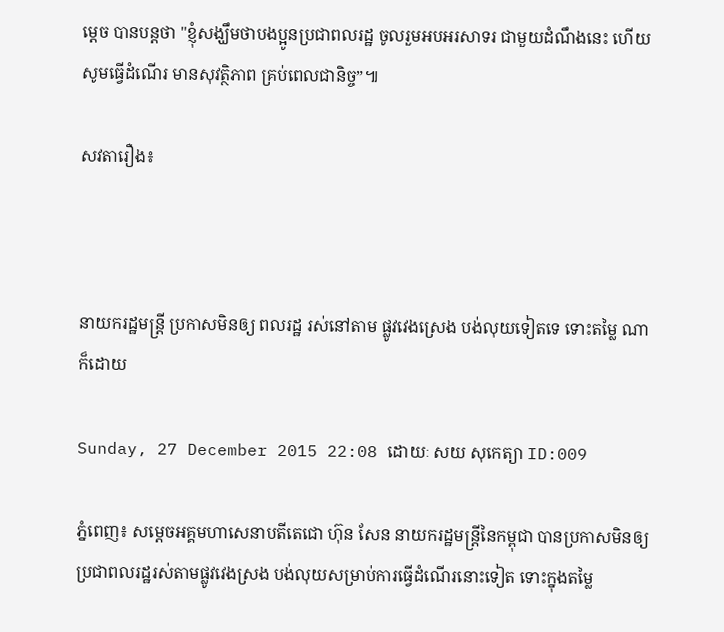ម្តេច បានបន្តថា "ខ្ញុំសង្ឃឹមថាបងប្អូនប្រជាពលរដ្ឋ ចូលរួមអបអរសាទរ ជាមួយដំណឹងនេះ ហើយសូមធ្វើដំណើរ មានសុវត្ថិភាព គ្រប់ពេលជានិច្ច”៕

សវតារឿង៖



នាយករដ្ឋមន្រ្តី ប្រកាសមិនឲ្យ ពលរដ្ឋ រស់នៅតាម ផ្លូវវេងស្រេង បង់លុយទៀតទេ ទោះតម្លៃ ណាក៏ដោយ

Sunday, 27 December 2015 22:08 ដោយៈ សយ សុកេត្យា ID:009

ភ្នំពេញ៖ សម្តេចអគ្គមហាសេនាបតីតេជោ ហ៊ុន សែន នាយករដ្ឋមន្រ្តីនៃកម្ពុជា បានប្រកាសមិនឲ្យ ប្រជាពលរដ្ឋរស់តាមផ្លូវវេងស្រង បង់លុយសម្រាប់ការធ្វើដំណើរនោះទៀត ទោះក្នុងតម្លៃ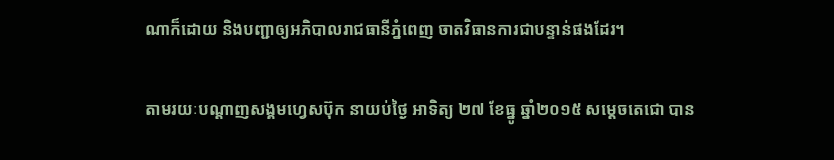ណាក៏ដោយ និងបញ្ជាឲ្យអភិបាលរាជធានីភ្នំពេញ ចាតវិធានការជាបន្ទាន់ផងដែរ។

តាមរយៈបណ្តាញសង្គមហ្វេសប៊ុក នាយប់ថ្ងៃ អាទិត្យ ២៧ ខែធ្នូ ឆ្នាំ២០១៥ សម្តេចតេជោ បាន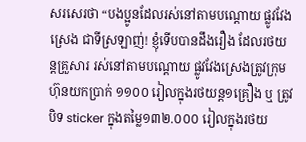សរសេរថា “បងប្អូនដែលរស់នៅតាមបណ្តោយ ផ្លូវវែងស្រេង ជាទីស្រឡាញ់! ខ្ញុំទើបបានដឹងរឿង ដែលរថយន្តគ្រួសារ រស់នៅតាមបណ្តោយ ផ្លូវវែងស្រេងត្រូវក្រុមហ៊ុនយកប្រាក់ ១១០០ រៀលក្នុងរថយន្ត១គ្រឿង ឬ ត្រូវបិទ sticker ក្នុងតម្លៃ១៣២.០០០ រៀលក្នុងរថយ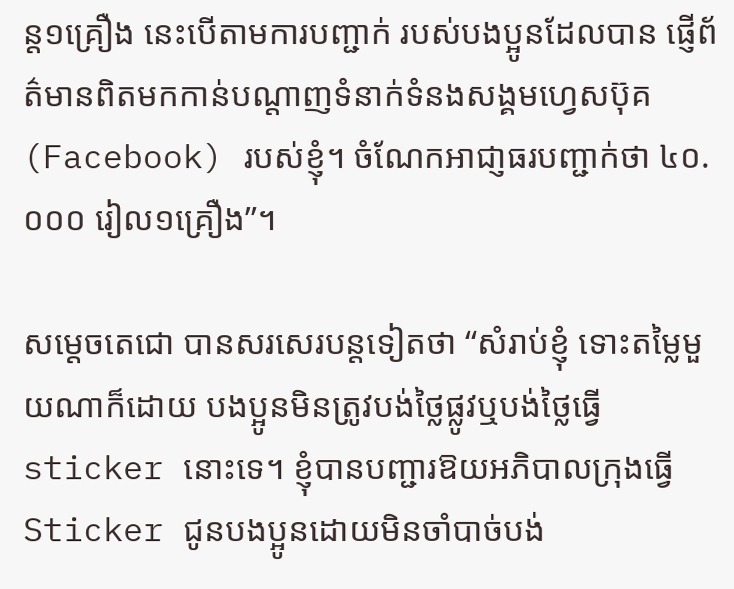ន្ត១គ្រឿង នេះបើតាមការបញ្ជាក់ របស់បងប្អូនដែលបាន ផ្ញើព័ត៌មានពិតមកកាន់បណ្តាញទំនាក់ទំនងសង្គមហ្វេសប៊ុគ (Facebook) របស់ខ្ញុំ។ ចំណែកអាជា្ញធរបញ្ជាក់ថា ៤០.០០០ រៀល១គ្រឿង”។

សម្តេចតេជោ បានសរសេរបន្តទៀតថា “សំរាប់ខ្ញុំ ទោះតម្លៃមួយណាក៏ដោយ បងប្អូនមិនត្រូវបង់ថ្លៃផ្លូវឬបង់ថ្លៃធ្វើ sticker នោះទេ។ ខ្ញុំបានបញ្ជារឱយអភិបាលក្រុងធ្វើ Sticker ជូនបងប្អូនដោយមិនចាំបាច់បង់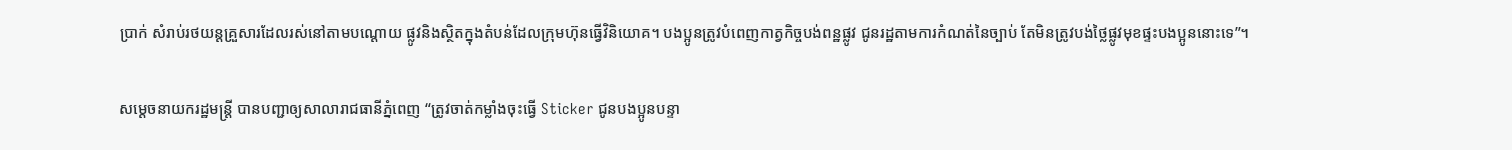ប្រាក់ សំរាប់រថយន្តគ្រួសារដែលរស់នៅតាមបណ្តោយ ផ្លូវនិងស្ថិតក្នុងតំបន់ដែលក្រុមហ៊ុនធ្វើវិនិយោគ។ បងប្អូនត្រូវបំពេញកាត្វកិច្ចបង់ពន្ឋផ្លូវ ជូនរដ្ឋតាមការកំណត់នៃច្បាប់ តែមិនត្រូវបង់ថ្លៃផ្លូវមុខផ្ទះបងប្អូននោះទេ”។

សម្តេចនាយករដ្ឋមន្រ្តី បានបញ្ជាឲ្យសាលារាជធានីភ្នំពេញ “ត្រូវចាត់កម្លាំងចុះធ្វើ Sticker ជូនបងប្អូនបន្ទា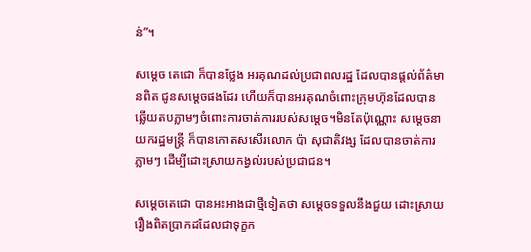ន់”។

សម្តេច តេជោ ក៏បានថ្លែង អរគុណដល់ប្រជាពលរដ្ឋ ដែលបានផ្តល់ព័ត៌មានពិត ជូនសម្តេចផងដែរ ហើយក៏បានអរគុណចំពោះក្រុមហ៊ុនដែលបានឆ្លើយតបភ្លាមៗចំពោះការចាត់ការរបស់សម្តេច។មិនតែប៉ុណ្ណោះ សម្តេចនាយករដ្ឋមន្រ្តី ក៏បានកោតសសើរលោក ប៉ា សុជាតិវង្ស ដែលបានចាត់ការភ្លាមៗ ដើម្បីដោះស្រាយកង្វល់របស់ប្រជាជន។

សម្តេចតេជោ បានអះអាងជាថ្មីទៀតថា សម្តេចទទួលនឹងជួយ ដោះស្រាយរឿងពិតប្រាកដដែលជាទុក្ខក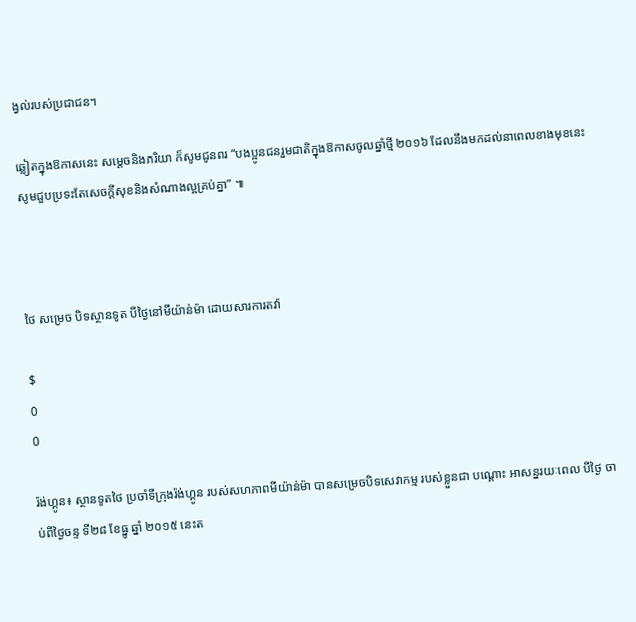ង្វល់របស់ប្រជាជន។

ឆ្លៀតក្នុងឱកាសនេះ សម្តេចនិងភរិយា ក៏សូមជូនពរ “បងប្អូនជនរួមជាតិក្នុងឱកាសចូលឆ្នាំថ្មី ២០១៦ ដែលនឹងមកដល់នាពេលខាងមុខនេះ សូមជួបប្រទះតែសេចក្តីសុខនិងសំណាងល្អគ្រប់គ្នា” ៕



ថៃ សម្រេច បិទស្ថានទូត បីថ្ងៃនៅមីយ៉ាន់ម៉ា ដោយសារការតវ៉ា

$
0
0

រ៉ង់ហ្គូន៖ ស្ថានទូតថៃ ប្រចាំទីក្រុងរ៉ង់ហ្គូន របស់សហភាពមីយ៉ាន់ម៉ា បានសម្រេចបិទសេវាកម្ម របស់ខ្លួនជា បណ្តោះ អាសន្នរយៈពេល បីថ្ងៃ ចាប់ពីថ្ងៃចន្ទ ទី២៨ ខែធ្នូ ឆ្នាំ ២០១៥ នេះត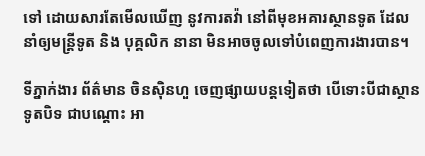ទៅ ដោយសារតែមើលឃើញ នូវការតវ៉ា នៅពីមុខអគារស្ថានទូត ដែលនាំឲ្យមន្ត្រីទូត និង បុគ្គលិក នានា មិនអាចចូលទៅបំពេញការងារបាន។

ទីភ្នាក់ងារ ព័ត៌មាន ចិនស៊ិនហួ ចេញផ្សាយបន្តទៀតថា បើទោះបីជាស្ថានទូតបិទ ជាបណ្តោះ អា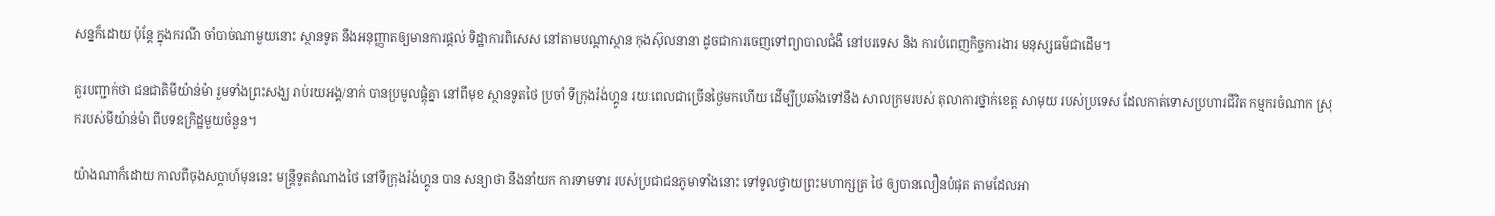សន្នក៏ដោយ ប៉ុន្តែ ក្នុងករណី ចាំបាច់ណាមួយនោះ ស្ថានទូត នឹងអនុញ្ញាតឲ្យមានការផ្តល់ ទិដ្ឋាការពិសេស នៅតាមបណ្តាស្ថាន កុងស៊ុលនានា ដូចជាការចេញទៅព្យាបាលជំងឺ នៅបរទេស និង ការបំពេញកិច្ចការងារ មនុស្សធម៌ជាដើម។

គួរបញ្ជាក់ថា ជនជាតិមីយ៉ាន់ម៉ា រួមទាំងព្រះសង្ឃ រាប់រយអង្គ/នាក់ បានប្រមូលផ្តុំគ្នា នៅពីមុខ ស្ថានទូតថៃ ប្រចាំ ទីក្រុងរ៉ង់ហ្គូន រយៈពេលជាច្រើនថ្ងៃមកហើយ ដើម្បីប្រឆាំងទៅនឹង សាលក្រមរបស់ តុលាការថ្នាក់ខេត្ត សាមុយ របស់ប្រទេស ដែលកាត់ទោសប្រហារជីវិត កម្មករចំណាក ស្រុករបស់មីយ៉ាន់ម៉ា ពីបទឧក្រិដ្ឋមួយចំនួន។

យ៉ាងណាក៏ដោយ កាលពីចុងសប្តាហ៍មុននេះ មន្ត្រីទូតតំណាងថៃ នៅទីក្រុងរ៉ង់ហ្គូន បាន សន្យាថា នឹងនាំយក ការទាមទារ របស់ប្រជាជនភូមាទាំងនោះ ទៅទូលថ្វាយព្រះមហាក្សត្រ ថៃ ឲ្យបានលឿនបំផុត តាមដែលអា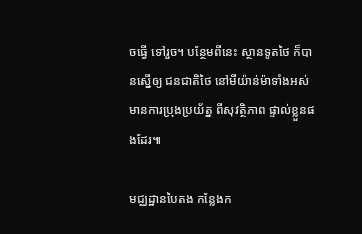ចធ្វើ ទៅរួច។ បន្ថែមពីនេះ ស្ថានទូតថៃ ក៏បានស្នើឲ្យ ជនជាតិថៃ នៅមីយ៉ាន់ម៉ាទាំងអស់ មានការប្រុងប្រយ័ត្ន ពីសុវត្ថិភាព ផ្ទាល់ខ្លួនផងដែរ៕

មជ្ឈដ្ឋានបៃតង កន្លែងក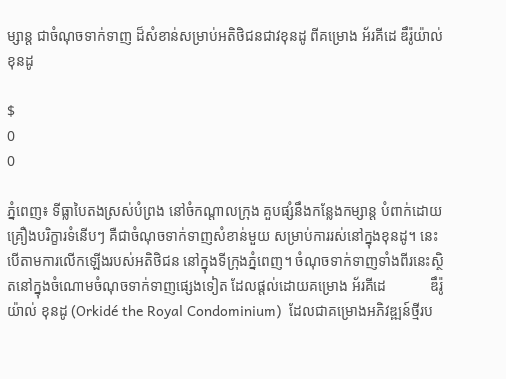ម្សាន្ត ជាចំណុចទាក់ទាញ ដ៏សំខាន់សម្រាប់អតិថិជនជាវខុនដូ ពីគម្រោង អ័រគីដេ ឌឹរ៉ូយ៉ាល់ ខុនដូ

$
0
0

ភ្នំពេញ៖ ទីធ្លាបៃតងស្រស់បំព្រង នៅចំកណ្តាលក្រុង គួបផ្សំនឹងកន្លែងកម្សាន្ត បំពាក់ដោយគ្រឿងបរិក្ខារទំនើបៗ គឺជាចំណុចទាក់ទាញសំខាន់មួយ សម្រាប់ការរស់នៅក្នុងខុនដូ។ នេះបើតាមការលើកឡើងរបស់អតិថិជន នៅក្នុងទីក្រុងភ្នំពេញ។ ចំណុចទាក់ទាញទាំងពីរនេះស្ថិតនៅក្នុងចំណោមចំណុចទាក់ទាញផ្សេងទៀត ដែលផ្តល់ដោយគម្រោង អ័រគីដេ            ឌឹរ៉ូយ៉ាល់ ខុនដូ (Orkidé the Royal Condominium)  ដែលជាគម្រោងអភិវឌ្ឍន៍ថ្មីរប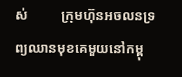ស់          ក្រុមហ៊ុនអចលនទ្រព្យឈានមុខគេមួយនៅកម្ពុ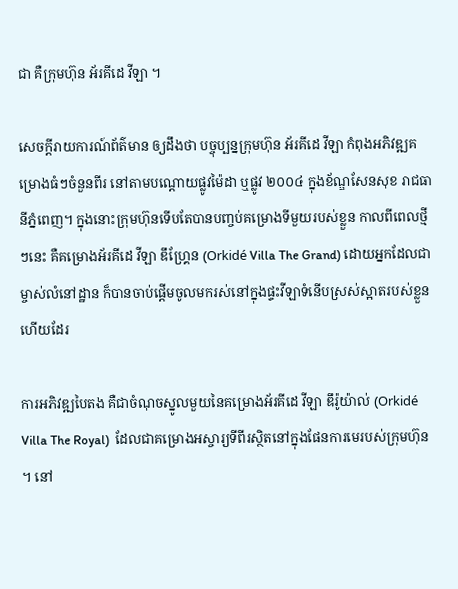ជា គឺក្រុមហ៊ុន អ័រគីដេ វីឡា ។

សេចក្តីរាយការណ៍ព័ត៌មាន ឲ្យដឹងថា បច្ចុប្បន្នក្រុមហ៊ុន អ័រគីដេ វីឡា កំពុងអភិវឌ្ឍគម្រោងធំៗចំនួនពីរ នៅតាមបណ្តោយផ្លូវម៉ៃដា ឬផ្លូវ ២០០៤ ក្នុងខ័ណ្ឌសែនសុខ រាជធានីភ្នំពេញ។ ក្នុងនោះក្រុមហ៊ុនទើបតែបានបញ្ចប់គម្រោងទីមួយរបស់ខ្លួន កាលពីពេលថ្មីៗនេះ គឺគម្រោងអ័រគីដេ វីឡា ឌឹហ្រ្គែន (Orkidé Villa The Grand) ដោយអ្នកដែលជាម្ចាស់លំនៅដ្ឋាន ក៏បានចាប់ផ្តើមចូលមករស់នៅក្នុងផ្ទះវីឡាទំនើបស្រស់ស្អាតរបស់ខ្លួនហើយដែរ

ការអភិវឌ្ឍបៃតង គឺជាចំណុចស្នូលមួយនៃគម្រោងអ័រគីដេ វីឡា ឌឹរ៉ូយ៉ាល់ (Orkidé Villa The Royal)  ដែលជាគម្រោងអស្ចារ្យទីពីរស្ថិតនៅក្នុងផែនការមេរបស់ក្រុមហ៊ុន ។ នៅ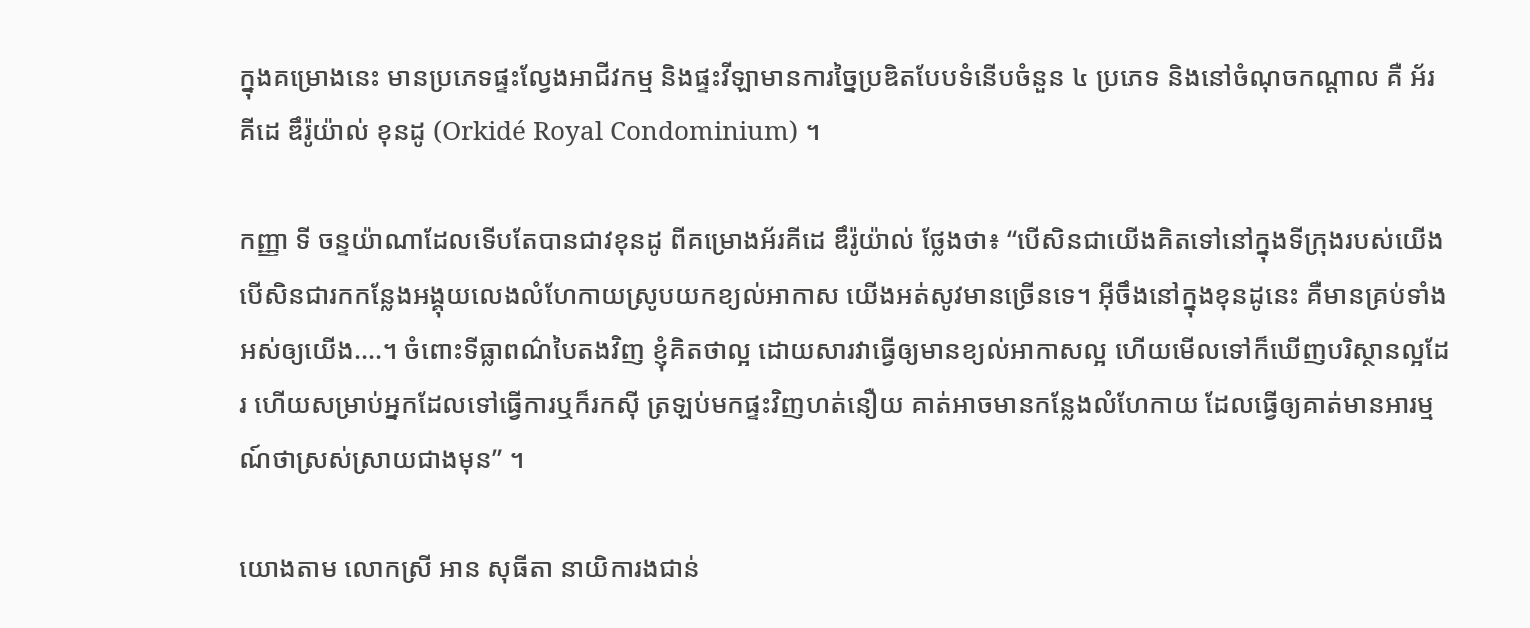ក្នុងគម្រោងនេះ មានប្រភេទផ្ទះល្វែងអាជីវកម្ម និងផ្ទះវីឡាមានការច្នៃប្រឌិតបែបទំនើបចំនួន ៤ ប្រភេទ និងនៅចំណុចកណ្តាល គឺ អ័រគីដេ ឌឹរ៉ូយ៉ាល់ ខុនដូ (Orkidé Royal Condominium) ។

កញ្ញា ទី ចន្ទយ៉ាណាដែលទើបតែបានជាវខុនដូ ពីគម្រោងអ័រគីដេ ឌឹរ៉ូយ៉ាល់ ថ្លែងថា៖ “បើសិនជាយើងគិតទៅនៅក្នុងទីក្រុងរបស់យើង បើសិនជារកកន្លែងអង្គុយលេងលំហែកាយស្រូបយកខ្យល់អាកាស យើងអត់សូវមានច្រើនទេ។ អ៊ីចឹងនៅក្នុងខុនដូនេះ គឺមានគ្រប់ទាំងអស់ឲ្យយើង....។ ចំពោះទីធ្លាពណ៌បៃតងវិញ ខ្ញុំគិតថាល្អ ដោយសារវាធ្វើឲ្យមានខ្យល់អាកាសល្អ ហើយមើលទៅក៏ឃើញបរិស្ថានល្អដែរ ហើយសម្រាប់អ្នកដែលទៅធ្វើការឬក៏រកស៊ី ត្រឡប់មកផ្ទះវិញហត់នឿយ គាត់អាចមានកន្លែងលំហែកាយ ដែលធ្វើឲ្យគាត់មានអារម្មណ៍ថាស្រស់ស្រាយជាងមុន” ។

យោងតាម លោកស្រី អាន សុធីតា នាយិការងជាន់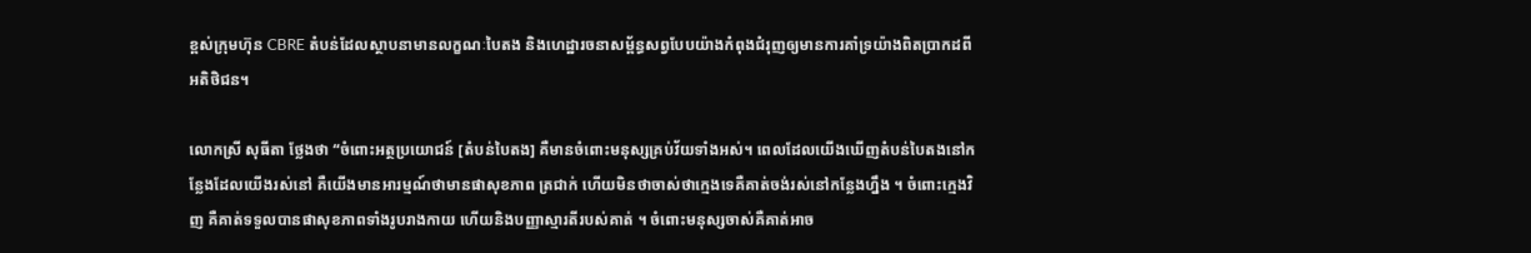ខ្ពស់ក្រុមហ៊ុន CBRE តំបន់ដែលស្ថាបនាមានលក្ខណៈបៃតង និងហេដ្ឋារចនាសម្ព័ន្ធសព្វបែបយ៉ាងកំពុងជំរុញឲ្យមានការគាំទ្រយ៉ាងពិតប្រាកដពីអតិថិជន។

លោកស្រី សុធីតា ថ្លែងថា “ចំពោះអត្ថប្រយោជន៍ [តំបន់បៃតង] គឺមានចំពោះមនុស្សគ្រប់វ័យទាំងអស់។ ពេលដែលយើងឃើញតំបន់បៃតងនៅកន្លែងដែលយើងរស់នៅ គឺយើងមានអារម្មណ៍ថាមានផាសុខភាព ត្រជាក់ ហើយមិនថាចាស់ថាក្មេងទេគឺគាត់ចង់រស់នៅកន្លែងហ្នឹង ។ ចំពោះក្មេងវិញ គឺគាត់ទទួលបានផាសុខភាពទាំងរូបរាងកាយ ហើយនិងបញ្ញាស្មារតីរបស់គាត់ ។ ចំពោះមនុស្សចាស់គឺគាត់អាច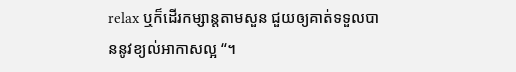relax ឬក៏ដើរកម្សាន្តតាមសួន ជួយឲ្យគាត់ទទួលបាននូវខ្យល់អាកាសល្អ “។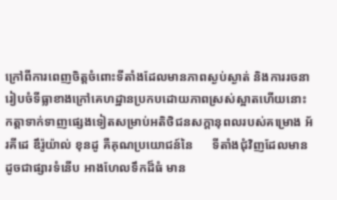ក្រៅពីការពេញចិត្តចំពោះទីតាំងដែលមានភាពស្ងប់ស្ងាត់ និងការរចនារៀបចំទីធ្លាខាងក្រៅគេហដ្ឋានប្រកបដោយភាពស្រស់ស្អាតហើយនោះ កត្តាទាក់ទាញផ្សេងទៀតសម្រាប់អតិថិជនសក្តានុពលរបស់គម្រោង អ័រគីដេ ឌឹរ៉ូយ៉ាល់ ខុនដូ គឺគុណប្រយោជន៍នៃ      ទីតាំងជុំវិញដែលមានដូចជាផ្សារទំនើប អាងហែលទឹកដ៏ធំ មាន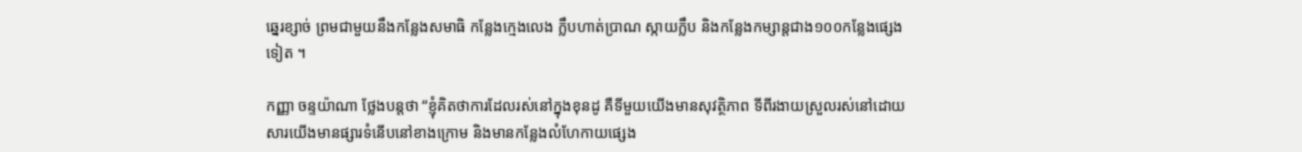ឆ្នេរខ្សាច់ ព្រមជាមួយនឹងកន្លែងសមាធិ កន្លែងក្មេងលេង ក្លឹបហាត់ប្រាណ ស្កាយក្លឹប និងកន្លែងកម្សាន្តជាង១០០កន្លែងផ្សេងទៀត ។

កញ្ញា ចន្ទយ៉ាណា ថ្លែងបន្តថា “ខ្ញុំគិតថាការដែលរស់នៅក្នុងខុនដូ គឺទីមួយយើងមានសុវត្ថិភាព ទីពីរងាយស្រួលរស់នៅដោយសារយើងមានផ្សារទំនើបនៅខាងក្រោម និងមានកន្លែងលំហែកាយផ្សេង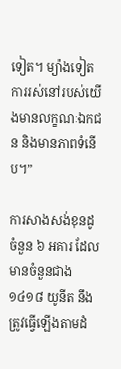ទៀត។ ម្យ៉ាងទៀតការរស់នៅរបស់យើងមានលក្ខណៈឯកជន និងមានភាពទំនើប។”

ការសាងសង់ខុនដូ ចំនួន ៦ អគារ ដែលមានចំនួនជាង ១៤១៨ យូនីត នឹងត្រូវធ្វើឡើងតាមដំ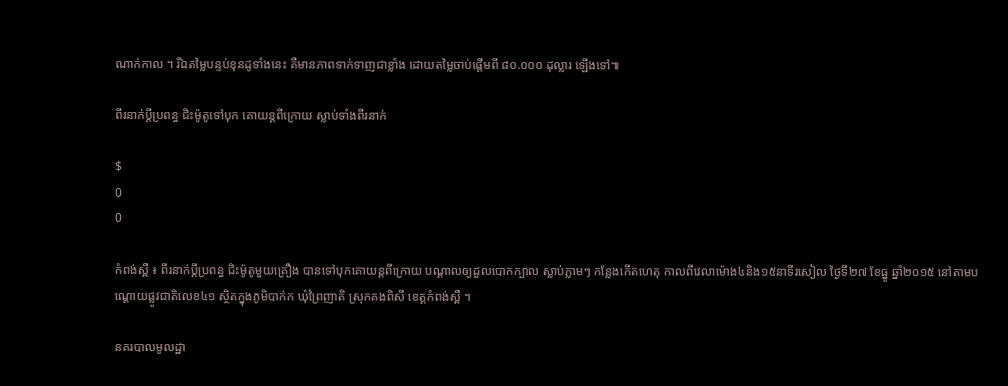ណាក់កាល ។ រីឯតម្លៃបន្ទប់ខុនដូទាំងនេះ គឺមានភាពទាក់ទាញជាខ្លាំង ដោយតម្លៃចាប់ផ្ដើមពី ៨០.០០០ ដុល្លារ ឡើងទៅ៕

ពីរនាក់ប្តីប្រពន្ធ ជិះម៉ូតូទៅបុក គោយន្តពីក្រោយ ស្លាប់ទាំងពីរនាក់

$
0
0

កំពង់ស្ពឺ ៖ ពីរនាក់ប្តីប្រពន្ធ ជិះម៉ូតូមួយគ្រឿង បានទៅបុកគោយន្តពីក្រោយ បណ្តាលឲ្យដួលបោកក្បាល ស្លាប់ភ្លាមៗ កន្លែងកើតហេតុ កាលពីវេលាម៉ោង៤និង១៥នាទីរសៀល ថ្ងៃទី២៧ ខែធ្នូ ឆ្នាំ២០១៥ នៅតាមបណ្តោយផ្លូវជាតិលេខ៤១ ស្ថិតក្នុងភូមិបាក់ក ឃុំព្រៃញាតិ ស្រុកគងពិសី ខេត្តកំពង់ស្ពឺ ។

នគរបាលមូលដ្ឋា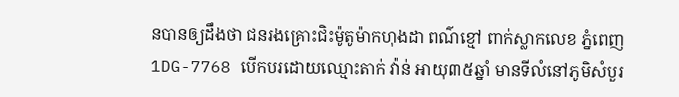នបានឲ្យដឹងថា ជនរងគ្រោះជិះម៉ូតូម៉ាកហុងដា ពណ៌ខ្មៅ ពាក់ស្លាកលេខ ភ្នំពេញ1DG-7768 បើកបរដោយឈ្មោះតាក់ វ៉ាន់ អាយុ៣៥ឆ្នាំ មានទីលំនៅភូមិសំបួរ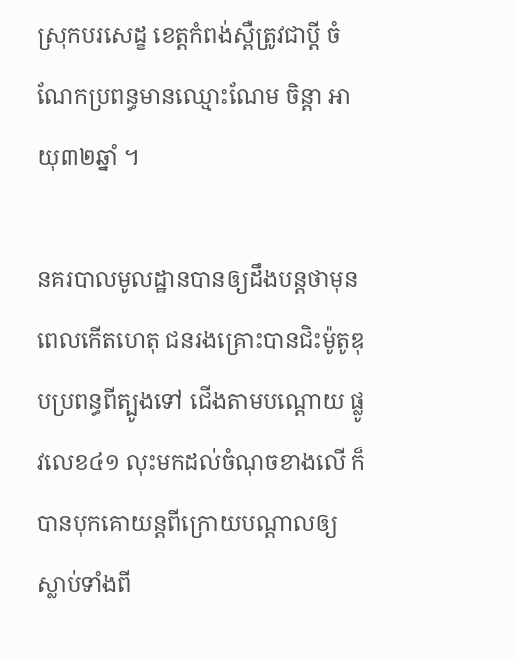ស្រុកបរសេដ្ខ ខេត្តកំពង់ស្ពឺត្រូវជាប្តី ចំណែកប្រពន្ធមានឈ្មោះណែម ចិន្តា អាយុ៣២ឆ្នាំ ។

នគរបាលមូលដ្ឋានបានឲ្យដឹងបន្តថាមុនពេលកើតហេតុ ជនរងគ្រោះបានជិះម៉ូតូឌុបប្រពន្ធពីត្បូងទៅ ជើងតាមបណ្តោយ ផ្លូវលេខ៤១ លុះមកដល់ចំណុចខាងលើ ក៏បានបុកគោយន្តពីក្រោយបណ្តាលឲ្យ ស្លាប់ទាំងពី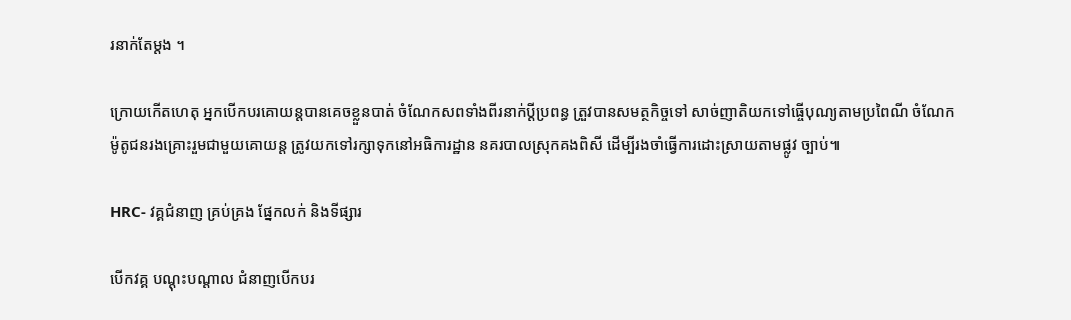រនាក់តែម្តង ។

ក្រោយកើតហេតុ អ្នកបើកបរគោយន្តបានគេចខ្លួនបាត់ ចំណែកសពទាំងពីរនាក់ប្តីប្រពន្ធ ត្រួវបានសមត្ថកិច្ចទៅ សាច់ញាតិយកទៅធ្ចើបុណ្យតាមប្រពៃណី ចំណែកម៉ូតូជនរងគ្រោះរួមជាមួយគោយន្ត ត្រូវយកទៅរក្សាទុកនៅអធិការដ្ឋាន នគរបាលស្រុកគងពិសី ដើម្បីរងចាំធ្វើការដោះស្រាយតាមផ្លូវ ច្បាប់៕

HRC- វគ្គជំនាញ គ្រប់គ្រង ផ្នែកលក់ និងទីផ្សារ

បើកវគ្គ បណ្តុះបណ្តាល ជំនាញបើកបរ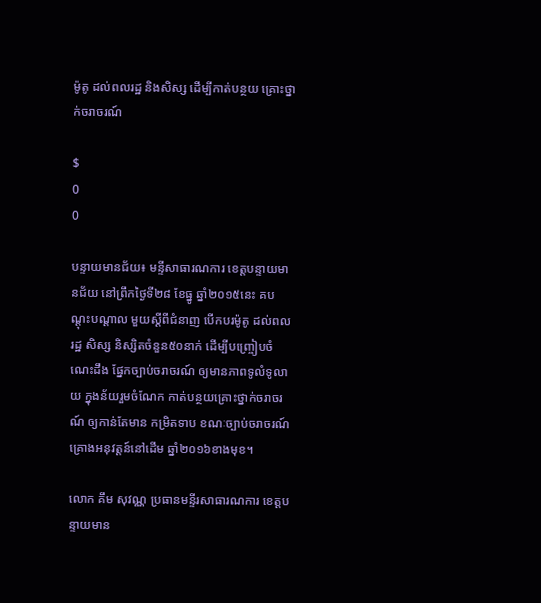ម៉ូតូ ដល់ពលរដ្ឋ និងសិស្ស ដើម្បីកាត់បន្ថយ គ្រោះថ្នាក់ចរាចរណ៍

$
0
0

បន្ទាយមានជ័យ៖ មន្ទីសាធារណការ ខេត្តបន្ទាយមានជ័យ នៅព្រឹកថ្ងៃទី២៨ ខែធ្នូ ឆ្នាំ២០១៥នេះ គបណ្តុះបណ្តាល មួយស្តីពីជំនាញ បើកបរម៉ូតូ ដល់ពលរដ្ឋ សិស្ស និស្សិតចំនួន៥០នាក់ ដើម្បីបញ្ច្រៀបចំណេះដឹង ផ្នែកច្បាប់ចរាចរណ៍ ឲ្យមានភាពទូលំទូលាយ ក្នុងន័យរួមចំណែក កាត់បន្ថយគ្រោះថ្នាក់ចរាចរណ៍ ឲ្យកាន់តែមាន កម្រិតទាប ខណៈច្បាប់ចរាចរណ៍ គ្រោងអនុវត្តន៍នៅដើម ឆ្នាំ២០១៦ខាងមុខ។

លោក គឹម សុវណ្ណ ប្រធានមន្ទីរសាធារណការ ខេត្តបន្ទាយមាន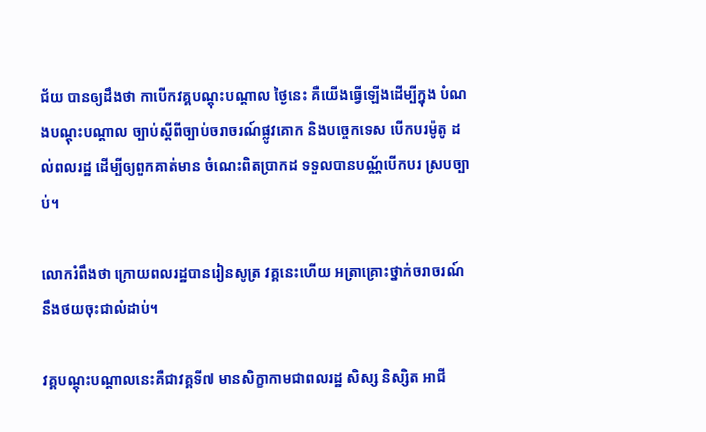ជ័យ បានឲ្យដឹងថា កាបើកវគ្គបណ្តុះបណ្តាល ថ្ងៃនេះ គឺយើងធ្វើឡើងដើម្បីក្នុង បំណងបណ្តុះបណ្តាល ច្បាប់ស្តីពីច្បាប់ចរាចរណ៍ផ្លូវគោក និងបច្ចេកទេស បើកបរម៉ូតូ ដល់ពលរដ្ឋ ដើម្បីឲ្យពួកគាត់មាន ចំណេះពិតប្រាកដ ទទួលបានបណ្ណ័បើកបរ ស្របច្បាប់។

លោករំពឹងថា ក្រោយពលរដ្ឋបានរៀនសូត្រ វគ្គនេះហើយ អត្រាគ្រោះថ្នាក់ចរាចរណ៍ នឹងថយចុះជាលំដាប់។

វគ្គបណ្តុះបណ្តាលនេះគឺជាវគ្គទី៧ មានសិក្ខាកាមជាពលរដ្ឋ សិស្ស និស្សិត អាជី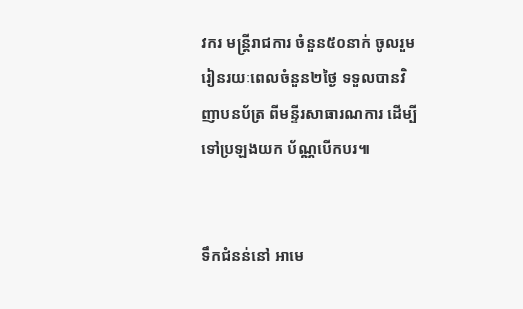វករ មន្ត្រីរាជការ ចំនួន៥០នាក់ ចូលរួមរៀនរយៈពេលចំនួន២ថ្ងៃ ទទួលបានវិញាបនប័ត្រ ពីមន្ទីរសាធារណការ ដើម្បីទៅប្រឡងយក ប័ណ្ណបើកបរ៕


ទឹកជំនន់នៅ អាមេ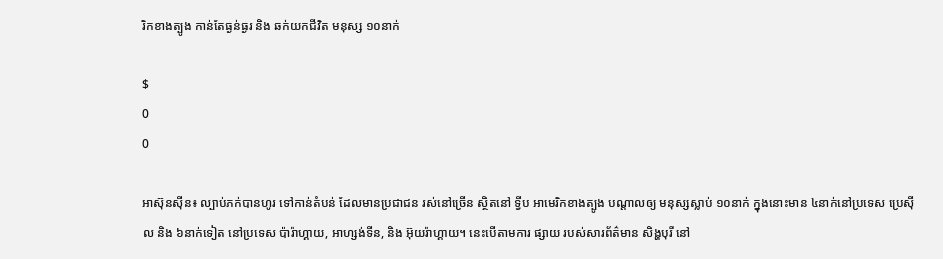រិកខាងត្បូង កាន់តែធ្ងន់ធ្ងរ និង ឆក់យកជីវិត មនុស្ស ១០នាក់

$
0
0

អាស៊ុនស៊ីន៖ ល្បាប់ភក់បានហូរ ទៅកាន់តំបន់ ដែលមានប្រជាជន រស់នៅច្រើន ស្ថិតនៅ ទ្វីប អាមេរិកខាងត្បូង បណ្តាលឲ្យ មនុស្សស្លាប់ ១០នាក់ ក្នុងនោះមាន ៤នាក់នៅប្រទេស ប្រេស៊ីល និង ៦នាក់ទៀត នៅប្រទេស ប៉ារ៉ាហ្គាយ, អាហ្សង់ទីន, និង អ៊ុយរ៉ាហ្គាយ។ នេះបើតាមការ ផ្សាយ របស់សារព័ត៌មាន សិង្ហបុរី នៅ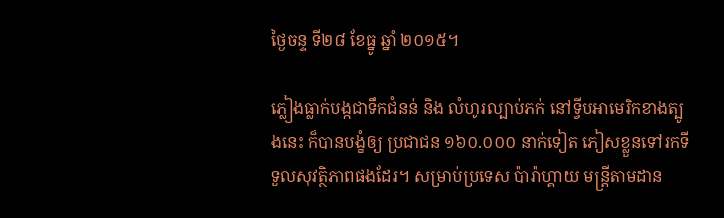ថ្ងៃចន្ទ ទី២៨ ខែធ្នូ ឆ្នាំ ២០១៥។

ភ្លៀងធ្លាក់បង្កជាទឹកជំនន់ និង លំហូរល្បាប់ភក់ នៅទ្វីបអាមេរិកខាងត្បូងនេះ ក៏បានបង្ខំឲ្យ ប្រជាជន ១៦០.០០០ នាក់ទៀត ភៀសខ្លួនទៅរកទីទួលសុវត្ថិភាពផងដែរ។ សម្រាប់ប្រទេស ប៉ារ៉ាហ្គាយ មន្ត្រីតាមដាន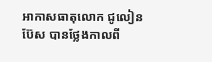អាកាសធាតុលោក ជូលៀន ប៊ែស បានថ្លែងកាលពី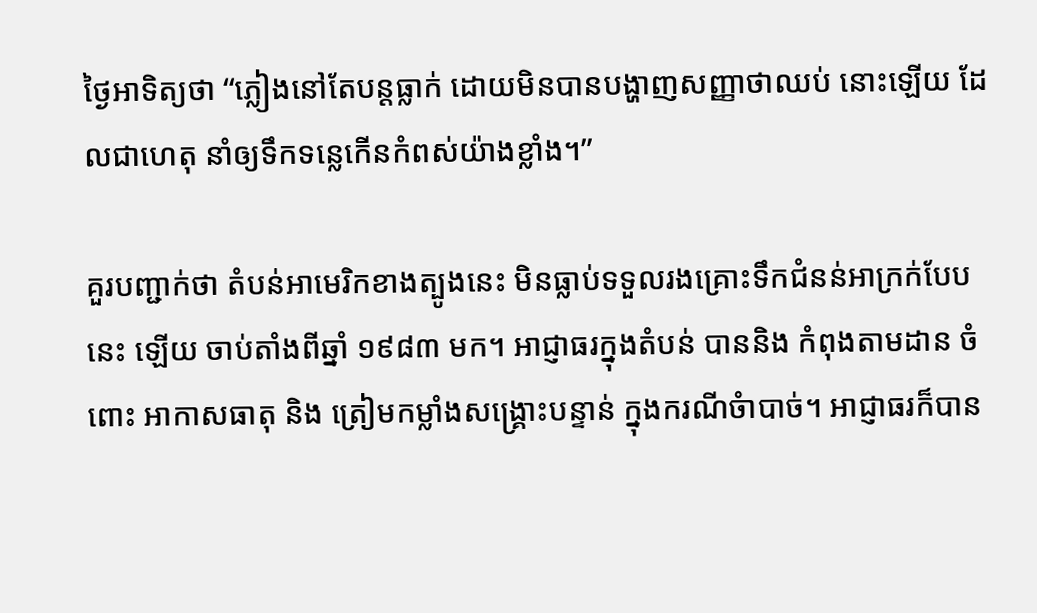ថ្ងៃអាទិត្យថា “ភ្លៀងនៅតែបន្តធ្លាក់ ដោយមិនបានបង្ហាញសញ្ញាថាឈប់ នោះឡើយ ដែលជាហេតុ នាំឲ្យទឹកទន្លេកើនកំពស់យ៉ាងខ្លាំង។”

គួរបញ្ជាក់ថា តំបន់អាមេរិកខាងត្បូងនេះ មិនធ្លាប់ទទួលរងគ្រោះទឹកជំនន់អាក្រក់បែបនេះ ឡើយ ចាប់តាំងពីឆ្នាំ ១៩៨៣ មក។ អាជ្ញាធរក្នុងតំបន់ បាននិង កំពុងតាមដាន ចំពោះ អាកាសធាតុ និង ត្រៀមកម្លាំងសង្គ្រោះបន្ទាន់ ក្នុងករណីចំាបាច់។ អាជ្ញាធរក៏បាន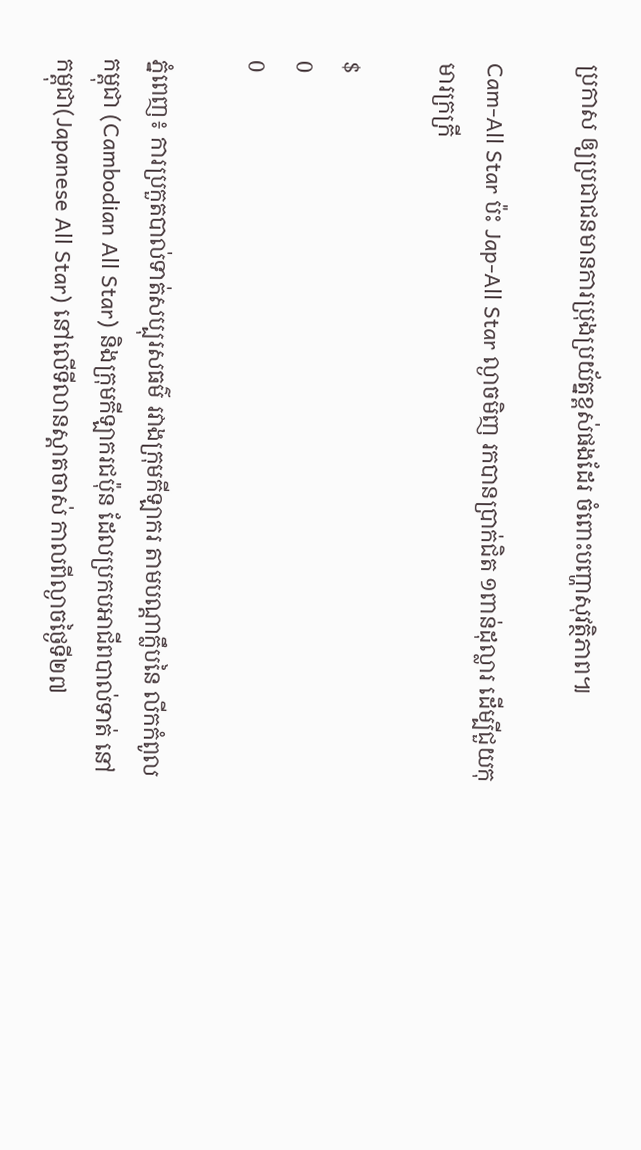ប្រកាស ឲ្យប្រជាជនមានការប្រុងប្រយ័ត្នខ្ពស់ផងដែរ ចំពោះបញ្ហាសុវត្ថិភាព៕

Cam-All Star ប៉ះ Jap-All Star ល្ងាចមិញ រកបានប្រាក់ជិត ១ពាន់ដុល្លារ ដើម្បីជួយកុមារក្រក្រី

$
0
0

ភ្នំពេញ៖ ការប្រកួតបាល់ទាត់សប្បុរសធម៌ រវាងក្រុមកីឡាករ តាមបណ្ដាក្លឹបនៃ លីកកំពូលកម្ពុជា (Cambodian All Star) និងក្រុមកីឡាករជប៉ុន ដែលប្រកបអាជីពបាល់ទាត់ នៅកម្ពុជា(Japanese All Star) នៅលើទីលានស្ដាតចាស់ កាលពីល្ងាចថ្ងៃទី២៧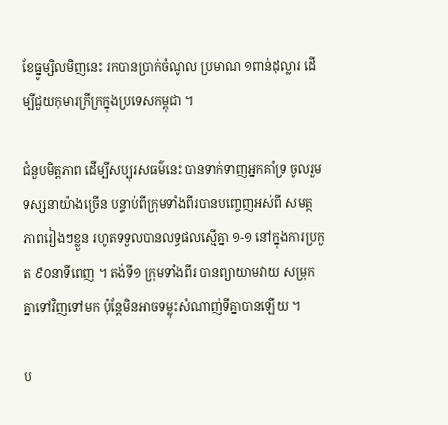ខែធ្នូម្សិលមិញនេះ រកបានប្រាក់ចំណូល ប្រមាណ ១ពាន់ដុល្លារ ដើម្បីជួយកុមារក្រីក្រក្នុងប្រទេសកម្ពុជា ។

ជំនួបមិត្តភាព ដើម្បីសប្បុរសធម៌នេះ បានទាក់ទាញអ្នកគាំទ្រ ចូលរួមទស្សនាយ៉ាងច្រើន បន្ទាប់ពីក្រុមទាំងពីរបានបញ្ចេញអស់ពី សមត្ថភាពរៀងៗខ្លួន រហូតទទួលបានលទ្ធផលស្មើគ្នា ១-១ នៅក្នុងការប្រកួត ៩០នាទីពេញ ។ តង់ទី១ ក្រុមទាំងពីរ បានព្យាយាមវាយ សម្រុកគ្នាទៅវិញទៅមក ប៉ុន្ដែមិនអាចទម្លុះសំណាញ់ទីគ្នាបានឡើយ ។

ប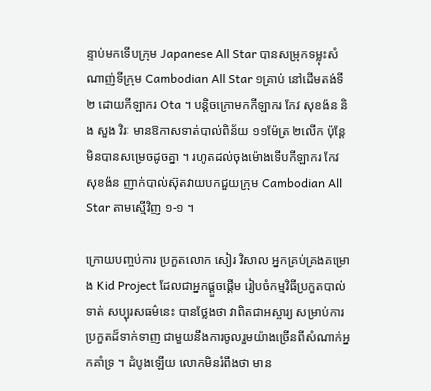ន្ទាប់មកទើបក្រុម Japanese All Star បានសម្រុកទម្លុះសំណាញ់ទីក្រុម Cambodian All Star ១គ្រាប់ នៅដើមតង់ទី២ ដោយកីឡាករ Ota ។ បន្ដិចក្រោមកកីឡាករ កែវ សុខង៉ន និង សួង វិរៈ មានឱកាសទាត់បាល់ពិន័យ ១១ម៉ែត្រ ២លើក ប៉ុន្ដែមិនបានសម្រេចដូចគ្នា ។ រហូតដល់ចុងម៉ោងទើបកីឡាករ កែវ សុខង៉ន ញាក់បាល់ស៊ុតវាយបកជួយក្រុម Cambodian All Star តាមស្មើវិញ ១-១ ។

ក្រោយបញ្ចប់ការ ប្រកួតលោក សៀរ វិសាល អ្នកគ្រប់គ្រងគម្រោង Kid Project ដែលជាអ្នកផ្ដួចផ្ដើម រៀបចំកម្មវិធីប្រកួតបាល់ទាត់ សប្បុរសធម៌នេះ បានថ្លែងថា វាពិតជាអស្ចារ្យ សម្រាប់ការប្រកួតដ៏ទាក់ទាញ ជាមួយនឹងការចូលរួមយ៉ាងច្រើនពីសំណាក់អ្នកគាំទ្រ ។ ដំបូងឡើយ លោកមិនរំពឹងថា មាន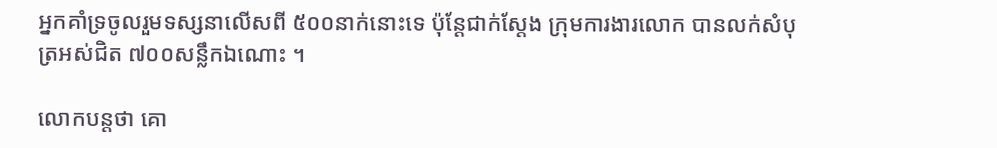អ្នកគាំទ្រចូលរួមទស្សនាលើសពី ៥០០នាក់នោះទេ ប៉ុន្ដែជាក់ស្ដែង ក្រុមការងារលោក បានលក់សំបុត្រអស់ជិត ៧០០សន្លឹកឯណោះ ។

លោកបន្ដថា គោ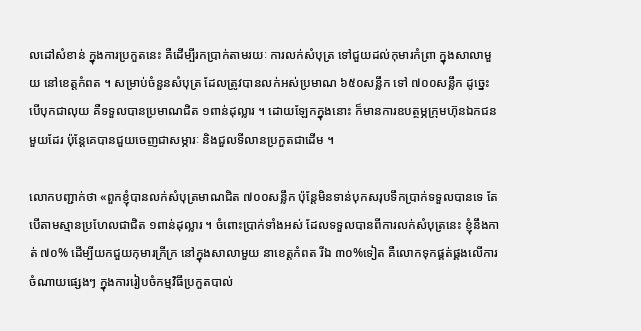លដៅសំខាន់ ក្នុងការប្រកួតនេះ គឺដើម្បីរកប្រាក់តាមរយៈ ការលក់សំបុត្រ ទៅជួយដល់កុមារកំព្រា ក្នុងសាលាមួយ នៅខេត្តកំពត ។ សម្រាប់ចំនួនសំបុត្រ ដែលត្រូវបានលក់អស់ប្រមាណ ៦៥០សន្លឹក ទៅ ៧០០សន្លឹក ដូច្នេះបើបុកជាលុយ គឺទទួលបានប្រមាណជិត ១ពាន់ដុល្លារ ។ ដោយឡែកក្នុងនោះ ក៏មានការឧបត្ថម្ភក្រុមហ៊ុនឯកជនមួយដែរ ប៉ុន្ដែគេបានជួយចេញជាសម្ភារៈ និងជួលទីលានប្រកួតជាដើម ។

លោកបញ្ជាក់ថា «ពួកខ្ញុំបានលក់សំបុត្រមាណជិត ៧០០សន្លឹក ប៉ុន្ដែមិនទាន់បុកសរុបទឹកប្រាក់ទទួលបានទេ តែបើតាមស្មានប្រហែលជាជិត ១ពាន់ដុល្លារ ។ ចំពោះប្រាក់ទាំងអស់ ដែលទទួលបានពីការលក់សំបុត្រនេះ ខ្ញុំនឹងកាត់ ៧០% ដើម្បីយកជួយកុមារក្រីក្រ នៅក្នុងសាលាមួយ នាខេត្តកំពត រីឯ ៣០%ទៀត គឺលោកទុកផ្គត់ផ្គងលើការចំណាយផ្សេងៗ ក្នុងការរៀបចំកម្មវិធីប្រកួតបាល់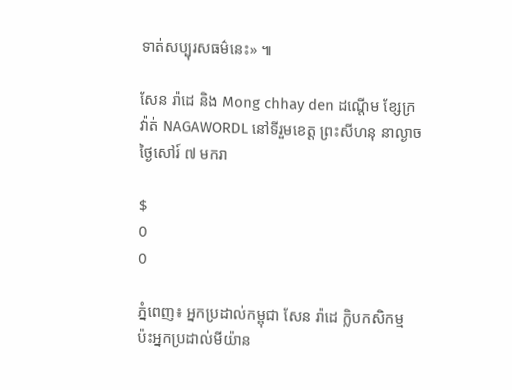ទាត់សប្បុរសធម៌នេះ» ៕

សែន រ៉ាដេ និង Mong chhay den ដណ្តើម ខ្សែក្រវ៉ាត់ NAGAWORDL នៅទីរួមខេត្ត ព្រះសីហនុ នាល្ងាចថ្ងៃសៅរ៍ ៧ មករា

$
0
0

ភ្នំពេញ៖ អ្នកប្រដាល់កម្ពុជា សែន រ៉ាដេ ក្លិបកសិកម្ម ប៉ះអ្នកប្រដាល់មីយ៉ាន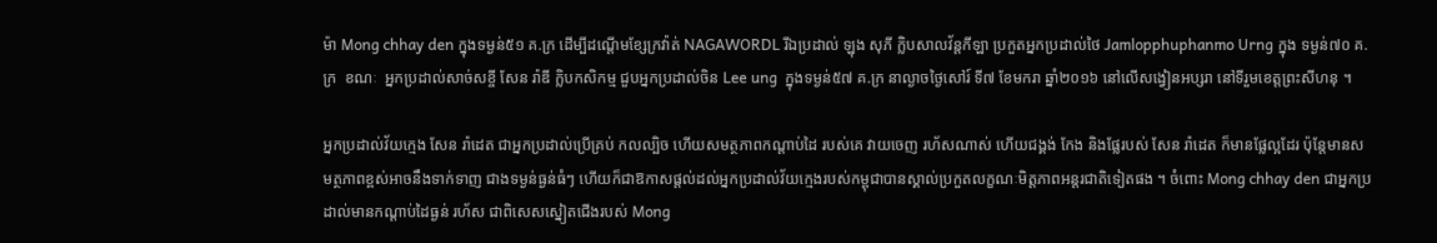ម៉ា Mong chhay den ក្នុងទម្ងន់៥១ គ.ក្រ ដើម្បីដណ្តើមខ្សែក្រវ៉ាត់ NAGAWORDL រីឯប្រដាល់ ឡុង សុភី ក្លិបសាលវ័ន្តកីឡា ប្រកួតអ្នកប្រដាល់ថៃ Jamlopphuphanmo Urng ក្នុង ទម្ងន់៧០ គ.ក្រ  ខណៈ  អ្នកប្រដាល់សាច់សខ្ចី សែន រ៉ាឌី ក្លិបកសិកម្ម ជួបអ្នកប្រដាល់ចិន Lee ung  ក្នុងទម្ងន់៥៧ គ.ក្រ នាល្ងាចថ្ងៃសៅរ៍ ទី៧ ខែមករា ឆ្នាំ២០១៦ នៅលើសង្វៀនអប្សរា នៅទីរួមខេត្តព្រះសីហនុ ។

អ្នកប្រដាល់វ័យក្មេង សែន រ៉ាដេត ជាអ្នកប្រដាល់ប្រើគ្រប់ កលល្បិច ហើយសមត្ថភាពកណ្ដាប់ដៃ របស់គេ វាយចេញ រហ័សណាស់ ហើយជង្គង់ កែង និងផ្លែរបស់ សែន រ៉ាដេត ក៏មានផ្លែល្អដែរ ប៉ុន្តែមានសមត្ថភាពខ្ពស់អាចនឹងទាក់ទាញ ជាងទម្ងន់ធ្ងន់ធំៗ ហើយក៏ជាឱកាសផ្តល់ដល់អ្នកប្រដាល់វ័យក្មេងរបស់កម្ពុជាបានស្គាល់ប្រកួតលក្ខណៈមិត្តភាពអន្តរជាតិទៀតផង ។ ចំពោះ Mong chhay den ជាអ្នកប្រដាល់មានកណ្ដាប់ដៃធ្ងន់ រហ័ស ជាពិសេសស្នៀតជើងរបស់ Mong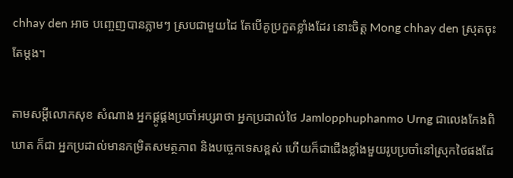chhay den អាច បញ្ចេញបានភ្លាមៗ ស្របជាមួយដៃ តែបើគូប្រកួតខ្លាំងដែរ នោះចិត្ត Mong chhay den ស្រុតចុះតែម្ដង។

តាមសម្តីលោកសុខ សំណាង អ្នកផ្គូផ្គងប្រចាំអប្សរាថា អ្នកប្រដាល់ថៃ Jamlopphuphanmo Urng ជាលេងកែងពិឃាត ក៏ជា អ្នកប្រដាល់មានកម្រិតសមត្ថភាព និងបច្ចេកទេសខ្ពស់ ហើយក៏ជាជើងខ្លាំងមួយរូបប្រចាំនៅស្រុកថៃផងដែ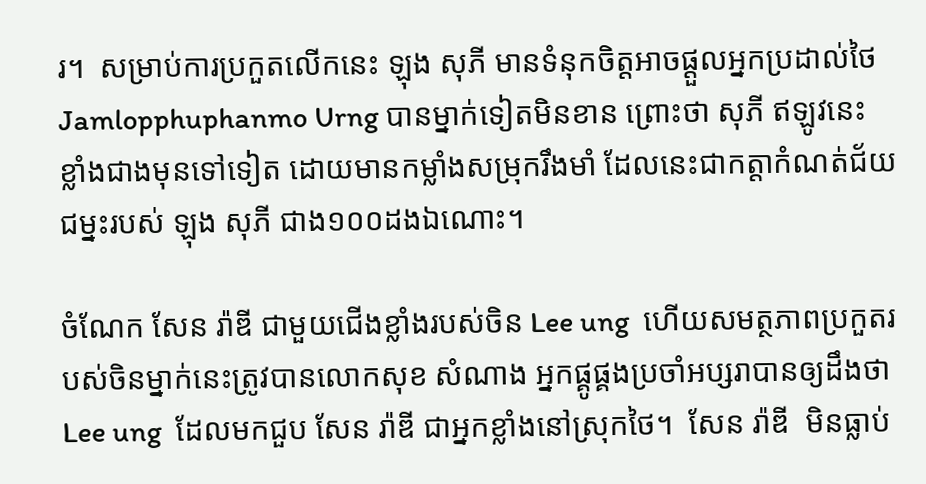រ។  សម្រាប់ការប្រកួតលើកនេះ ឡុង សុភី មានទំនុកចិត្តអាចផ្ដួលអ្នកប្រដាល់ថៃ Jamlopphuphanmo Urng បានម្នាក់ទៀតមិនខាន ព្រោះថា សុភី ឥឡូវនេះ ខ្លាំងជាងមុនទៅទៀត ដោយមានកម្លាំងសមុ្រករឹងមាំ ដែលនេះជាកត្តាកំណត់ជ័យជម្នះរបស់ ឡុង សុភី ជាង១០០ដងឯណោះ។

ចំណែក សែន រ៉ាឌី ជាមួយជើងខ្លាំងរបស់ចិន Lee ung  ហើយសមត្ថភាពប្រកួតរបស់ចិនម្នាក់នេះត្រូវបានលោកសុខ សំណាង អ្នកផ្គូផ្គងប្រចាំអប្សរាបានឲ្យដឹងថា  Lee ung  ដែលមកជួប សែន រ៉ាឌី ជាអ្នកខ្លាំងនៅស្រុកថៃ។  សែន រ៉ាឌី  មិនធ្លាប់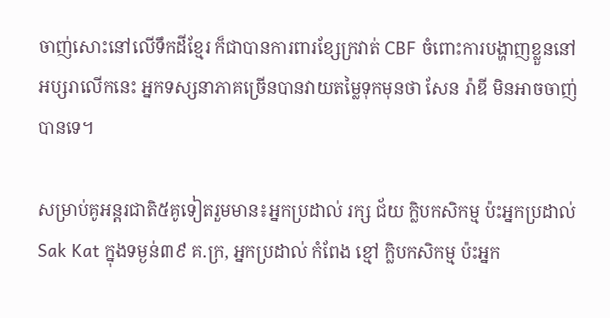ចាញ់សោះនៅលើទឹកដីខ្មែរ ក៏ជាបានការពារខ្សែក្រវាត់ CBF ចំពោះការបង្ហាញខ្លួននៅអប្សរាលើកនេះ អ្នកទស្សនាភាគច្រើនបានវាយតម្លៃទុកមុនថា សែន រ៉ាឌី មិនអាចចាញ់បានទេ។

សម្រាប់គូអន្តរជាតិ៥គូទៀតរួមមាន៖អ្នកប្រដាល់ រក្ស ជ័យ ក្លិបកសិកម្ម ប៉ះអ្នកប្រដាល់Sak Kat ក្នុងទម្ងន់៣៩ គ.ក្រ, អ្នកប្រដាល់ កំពែង ខ្មៅ ក្លិបកសិកម្ម ប៉ះអ្នក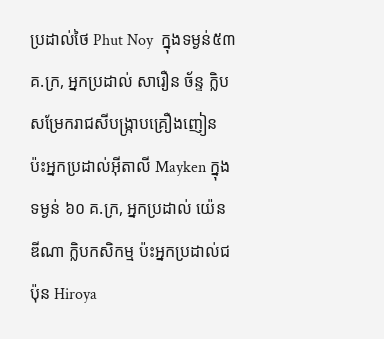ប្រដាល់ថៃ Phut Noy  ក្នុងទម្ងន់៥៣ គ.ក្រ, អ្នកប្រដាល់ សារឿន ច័ន្ទ ក្លិបសម្រែករាជសីបង្រ្កាបគ្រឿងញៀន ប៉ះអ្នកប្រដាល់អ៊ីតាលី Mayken ក្នុងទម្ងន់ ៦០ គ.ក្រ, អ្នកប្រដាល់ យ៉េន ឌីណា ក្លិបកសិកម្ម ប៉ះអ្នកប្រដាល់ជប៉ុន Hiroya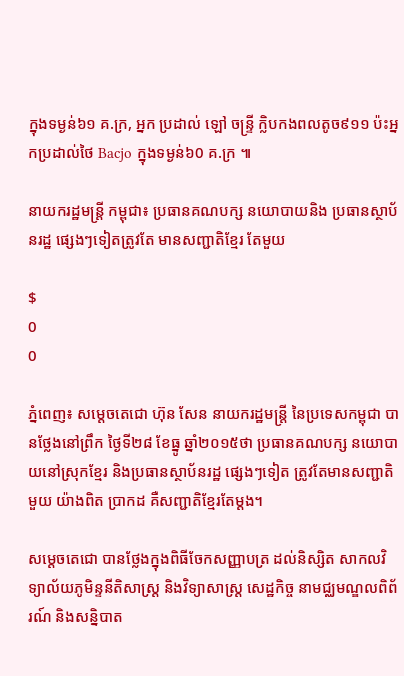ក្នុងទម្ងន់៦១ គ.ក្រ, អ្នក ប្រដាល់ ឡៅ ចន្រ្ទី ក្លិបកងពលតូច៩១១ ប៉ះអ្នកប្រដាល់ថៃ Bacjo ក្នុងទម្ងន់៦0 គ.ក្រ ៕

នាយករដ្ឋមន្រ្តី កម្ពុជា៖ ប្រធានគណបក្ស នយោបាយនិង ប្រធានស្ថាប័នរដ្ឋ ផ្សេងៗទៀតត្រូវតែ មានសញ្ជាតិខ្មែរ តែមួយ

$
0
0

ភ្នំពេញ៖ សម្តេចតេជោ ហ៊ុន សែន នាយករដ្ឋមន្រ្តី នៃប្រទេសកម្ពុជា បានថ្លែងនៅព្រឹក ថ្ងៃទី២៨ ខែធ្នូ ឆ្នាំ២០១៥ថា ប្រធានគណបក្ស នយោបាយនៅស្រុកខ្មែរ និងប្រធានស្ថាប័នរដ្ឋ ផ្សេងៗទៀត ត្រូវតែមានសញ្ជាតិមួយ យ៉ាងពិត ប្រាកដ គឺសញ្ជាតិខ្មែរតែម្តង។

សម្តេចតេជោ បានថ្លែងក្នុងពិធីចែកសញ្ញាបត្រ ដល់និស្សិត សាកលវិទ្យាល័យភូមិន្ទនីតិសាស្រ្ត និងវិទ្យាសាស្រ្ត សេដ្ឋកិច្ច នាមជ្ឈមណ្ឌលពិព័រណ៍ និងសន្និបាត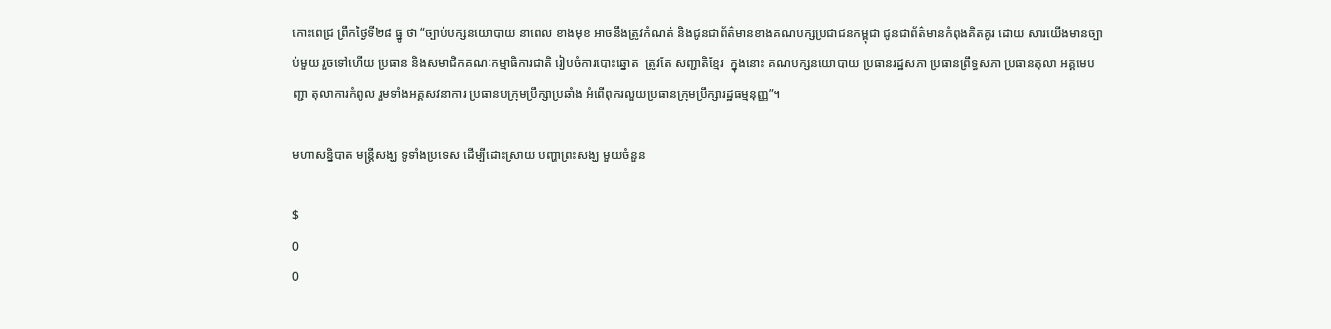កោះពេជ្រ ព្រឹកថ្ងៃទី២៨ ធ្នូ ថា “ច្បាប់បក្សនយោបាយ នាពេល ខាងមុខ អាចនឹងត្រូវកំណត់ និងជូនជាព័ត៌មានខាងគណបក្សប្រជាជនកម្ពុជា ជូនជាព័ត៌មានកំពុងគិតគូរ ដោយ សារយើងមានច្បាប់មួយ រួចទៅហើយ ប្រធាន និងសមាជិកគណៈកម្មាធិការជាតិ រៀបចំការបោះឆ្នោត  ត្រូវតែ សញ្ជាតិខ្មែរ  ក្នុងនោះ គណបក្សនយោបាយ ប្រធានរដ្ឋសភា ប្រធានព្រឹទ្ធសភា ប្រធានតុលា អគ្គមេបញ្ជា តុលាការកំពូល រួមទាំងអគ្គសវនាការ ប្រធានបក្រុមប្រឹក្សាប្រឆាំង អំពើពុករលួយប្រធានក្រុមប្រឹក្សារដ្ឋធម្មនុញ្ញ”។

មហាសន្និបាត មន្ត្រីសង្ឃ ទូទាំងប្រទេស ដើម្បីដោះស្រាយ បញ្ហាព្រះសង្ឃ មួយចំនួន

$
0
0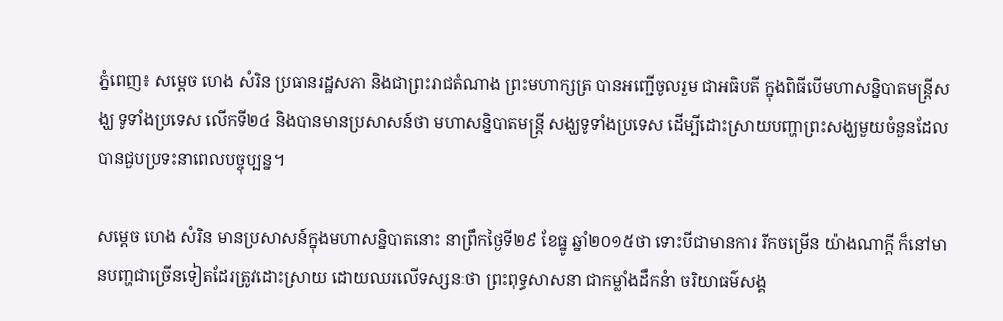ភ្នំពេញ៖ សម្តេច ហេង សំរិន ប្រធានរដ្ឋសភា និងជាព្រះរាជតំណាង ព្រះមហាក្សត្រ បានអញ្ជើចូលរួម ជាអធិបតី ក្នុងពិធីបើមហាសន្និបាតមន្ត្រីសង្ឃ ទូទាំងប្រទេស លើកទី២៤ និងបានមានប្រសាសន៍ថា មហាសន្និបាតមន្ត្រី សង្ឃទូទាំងប្រទេស ដើម្បីដោះស្រាយបញ្ហាព្រះសង្ឃមួយចំនួនដែលបានជួបប្រទះនាពេលបច្ចុប្បន្ន។

សម្តេច ហេង សំរិន មានប្រសាសន៍ក្នុងមហាសន្និបាតនោះ នាព្រឹកថ្ងៃទី២៩ ខែធ្នូ ឆ្នាំ២០១៥ថា ទោះបីជាមានការ រីកចម្រើន យ៉ាងណាក្តី ក៏នៅមានបញ្ហជាច្រើនទៀតដែរត្រូវដោះស្រាយ ដោយឈរលើទស្សនៈថា ព្រះពុទ្ធសាសនា ជាកម្លាំងដឹកនំា ចរិយាធម៌សង្គ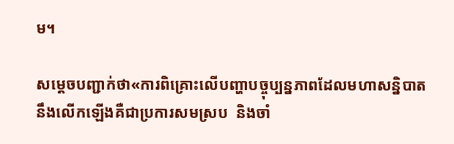ម។

សម្តេចបញ្ជាក់ថា«ការពិគ្រោះលើបញ្ហាបច្ចុប្បន្នភាពដែលមហាសន្និបាតនឹងលើកឡើងគឺជាប្រការសមស្រប  និងចាំ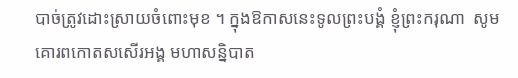បាច់ត្រូវដោះស្រាយចំពោះមុខ ។ ក្នុងឱកាសនេះទូលព្រះបង្គំ ខ្ញុំព្រះករុណា  សូមគោរពកោតសសើរអង្គ មហាសន្និបាត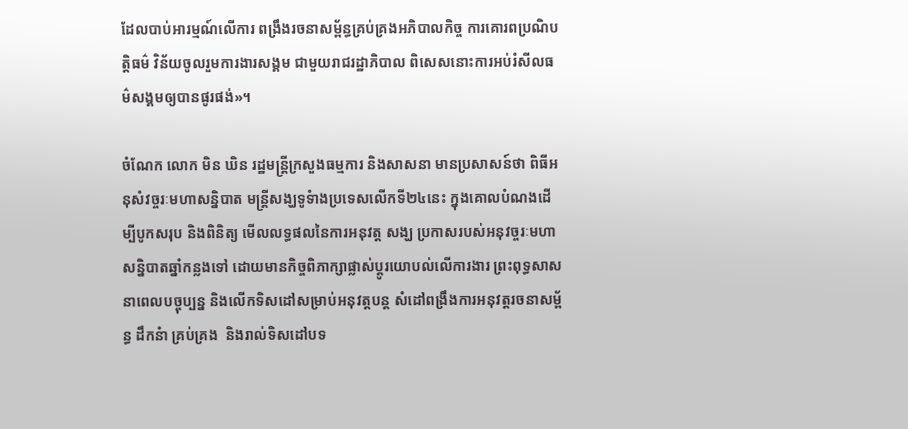ដែលបាប់អារម្មណ៍លើការ ពង្រឹងរចនាសម្ព័ន្ធគ្រប់គ្រងអភិបាលកិច្ច ការគោរពប្រណិបត្តិធម៌ វិន័យចូលរួមការងារសង្គម ជាមួយរាជរដ្ឋាភិបាល ពិសេសនោះការអប់រំសីលធម៌សង្គមឲ្យបានផូរផង់»។

ចំណែក លោក មិន ឃិន រដ្ឋមន្ត្រីក្រសួងធម្មការ និងសាសនា មានប្រសាសន៍ថា ពិធីអនុសំវច្ចរៈមហាសន្និបាត មន្ត្រីសង្ឃទូទំាងប្រទេសលើកទី២៤នេះ ក្នុងគោលបំណងដើម្បីបូកសរុប និងពិនិត្យ មើលលទ្ធផលនៃការអនុវត្ត សង្ឃ ប្រកាសរបស់អនុវច្ចរៈមហាសន្និបាតឆ្នាំកន្លងទៅ ដោយមានកិច្ចពិភាក្សាផ្លាស់ប្តូរយោបល់លើការងារ ព្រះពុទ្ធសាសនាពេលបច្ចុប្បន្ន និងលើកទិសដៅសម្រាប់អនុវត្តបន្ត សំដៅពង្រឹងការអនុវត្តរចនាសម្ព័ន្ធ ដឹកនំា គ្រប់គ្រង  និងរាល់ទិសដៅបទ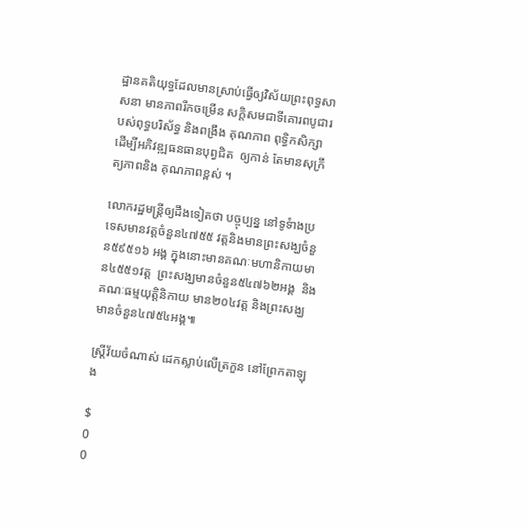ដ្ឋានគតិយុទ្ធដែលមានស្រាប់ធ្វើឲ្យវិស័យព្រះពុទ្ធសាសនា មានភាពរីកចម្រើន សក្តិសមជាទីគោរពបូជារបស់ពុទ្ធបរិស័ទ្ធ និងពង្រឹង គុណភាព ពុទ្ធិកសិក្សា ដើម្បីអភិវឌ្ឍធនធានបុព្វជិត  ឲ្យកាន់ តែមានសុក្រឹត្យភាពនិង គុណភាពខ្ពស់ ។

លោករដ្ឋមន្ត្រីឲ្យដឹងទៀតថា បច្ចុប្បន្ន នៅទូទំាងប្រទេសមានវត្តចំនួន៤៧៥៥ វត្តនិងមានព្រះសង្ឃចំនួន៥៩៥១៦ អង្គ ក្នុងនោះមានគណៈមហានិកាយមាន៤៥៥១វត្ត  ព្រះសង្ឃមានចំនួន៥៤៧៦២អង្គ  និងគណៈធម្មយុត្តិនិកាយ មាន២០៤វត្ត និងព្រះសង្ឃមានចំនួន៤៧៥៤អង្គ៕

ស្ត្រីវ័យចំណាស់ ដេកស្លាប់លើត្រកួន នៅព្រែកតាឡុង

$
0
0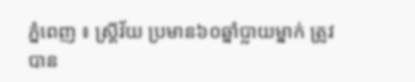ភ្នំពេញ ៖ ស្ត្រីវ័យ ប្រមាន៦០ឆ្នាំប្លាយម្នាក់ ត្រូវបាន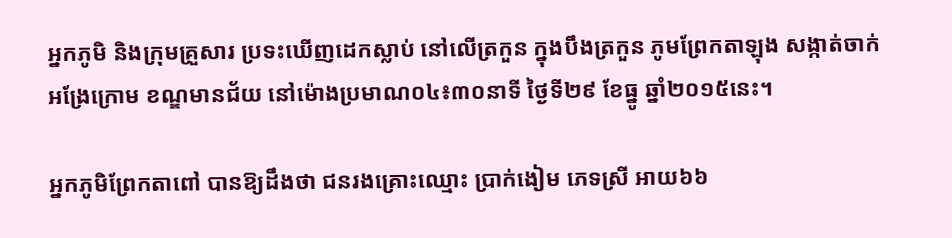អ្នកភូមិ និងក្រុមគ្រួសារ ប្រទះឃើញដេកស្លាប់ នៅលើត្រកួន ក្នុងបឹងត្រកួន ភូមព្រែកតាឡុង សង្កាត់ចាក់អង្រែក្រោម ខណ្ឌមានជ័យ នៅម៉ោងប្រមាណ០៤៖៣០នាទី ថ្ងៃទី២៩ ខែធ្នូ ឆ្នាំ២០១៥នេះ។

អ្នកភូមិព្រែកតាពៅ បានឱ្យដឹងថា ជនរងគ្រោះឈ្មោះ ប្រាក់ងៀម ភេទស្រី អាយ៦៦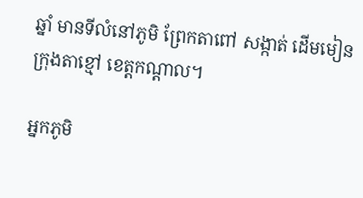ឆ្នាំ មានទីលំនៅភូមិ ព្រែកតាពៅ សង្កាត់ ដើមមៀន ក្រុងតាខ្មៅ ខេត្តកណ្តាល។

អ្នកភូមិ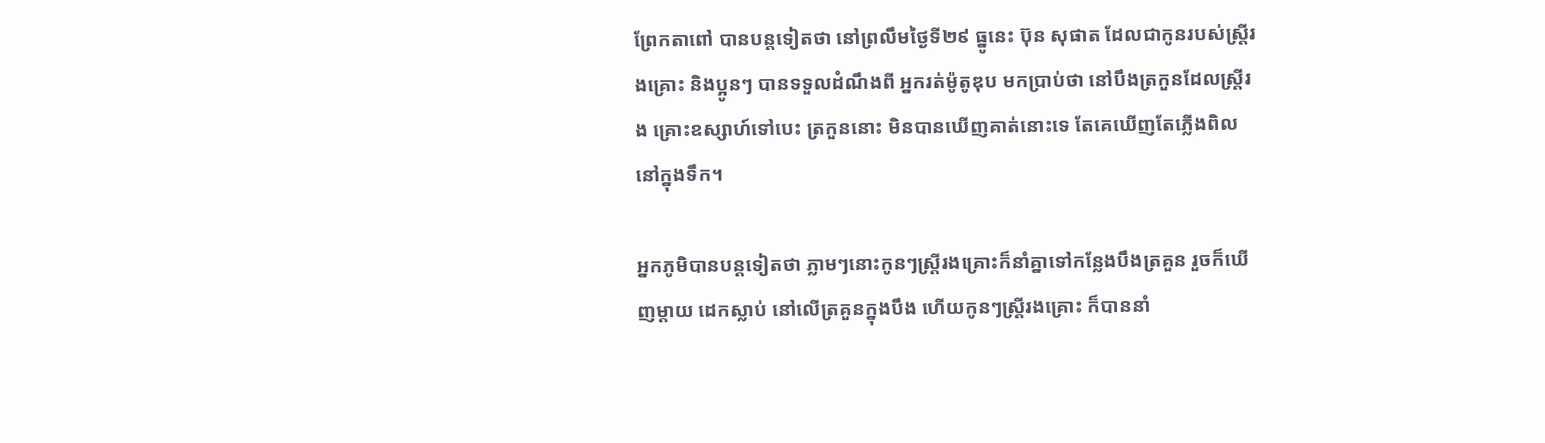ព្រែកតាពៅ បានបន្តទៀតថា នៅព្រលឹមថ្ងៃទី២៩ ធ្នូនេះ ប៊ុន សុផាត ដែលជាកូនរបស់ស្ត្រីរងគ្រោះ និងប្អូនៗ បានទទួលដំណឹងពី អ្នករត់ម៉ូតូឌុប មកប្រាប់ថា នៅបឹងត្រកួនដែលស្ត្រីរង គ្រោះឧស្សាហ៍ទៅបេះ ត្រកួននោះ មិនបានឃើញគាត់នោះទេ តែគេឃើញតែភ្លើងពិលនៅក្នុងទឹក។

អ្នកភូមិបានបន្តទៀតថា ភ្លាមៗនោះកូនៗស្ត្រីរងគ្រោះក៏នាំគ្នាទៅកន្លែងបឹងត្រគួន រួចក៏ឃើញម្តាយ ដេកស្លាប់ នៅលើត្រគួនក្នុងបឹង ហើយកូនៗស្ត្រីរងគ្រោះ ក៏បាននាំ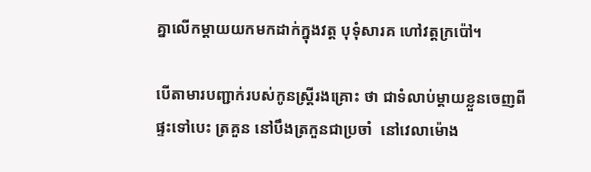គ្នាលើកម្តាយយកមកដាក់ក្នុងវត្ត បុទុំសារគ ហៅវត្តក្រប៉ៅ។

បើតាមារបញ្ជាក់របស់កូនស្ត្រីរងគ្រោះ ថា ជាទំលាប់ម្តាយខ្លួនចេញពីផ្ទះទៅបេះ ត្រគួន នៅបឹងត្រកួនជាប្រចាំ  នៅវេលាម៉ោង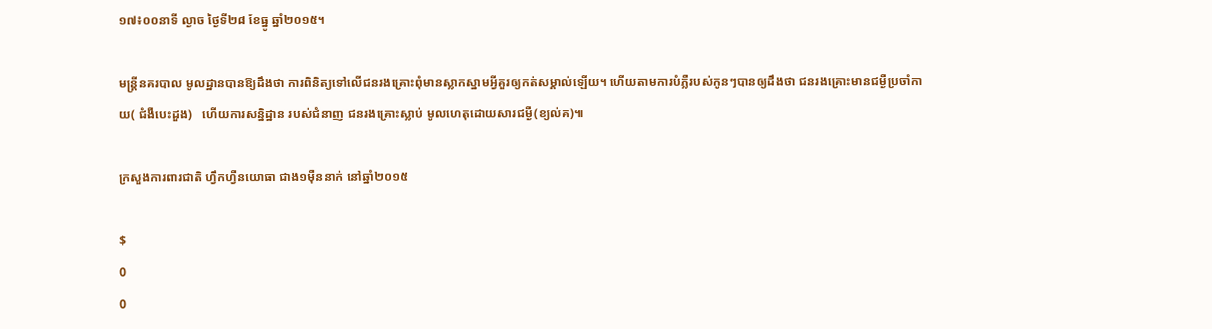១៧៖០០នាទី ល្ងាច ថ្ងៃទី២៨ ខែធ្នូ ឆ្នាំ២០១៥។

មន្ត្រីនគរបាល មូលដ្ឋានបានឱ្យដឹងថា ការពិនិត្យទៅលើជនរងគ្រោះពុំមានស្លាកស្នាមអ្វីគួរឲ្យកត់សម្គាល់ឡើយ។ ហើយតាមការបំភ្លឺរបស់កូនៗបានឲ្យដឹងថា ជនរងគ្រោះមានជម្ងឺប្រចាំកាយ( ជំងឺបេះដួង)   ហើយការសន្និដ្ឋាន របស់ជំនាញ ជនរងគ្រោះស្លាប់ មូលហេតុដោយសារជម្ងឺ(ខ្យល់គ)៕

ក្រសួងការពារជាតិ ហ្វឹកហ្វឺនយោធា ជាង១ម៉ឺននាក់ នៅឆ្នាំ២០១៥

$
0
0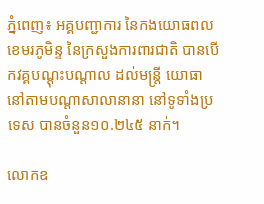ភ្នំពេញ៖ អគ្គបញ្ជាការ នៃកងយោធពលខេមរភូមិន្ទ នៃក្រសួងការពារជាតិ បានបើកវគ្គបណ្តុះបណ្តាល ដល់មន្រ្តី យោធា នៅតាមបណ្ដាសាលានានា នៅទូទាំងប្រទេស បានចំនួន១០.២៤៥ នាក់។

លោកឧ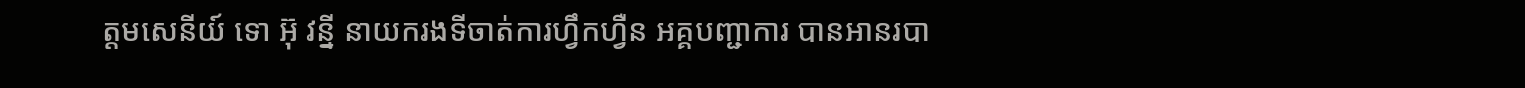ត្តមសេនីយ៍ ទោ អ៊ុ វន្នី នាយករងទីចាត់ការហ្វឹកហ្វឺន អគ្គបញ្ជាការ បានអានរបា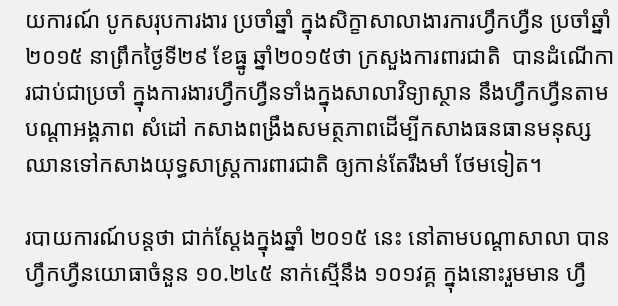យការណ៍ បូកសរុបការងារ ប្រចាំឆ្នាំ ក្នុងសិក្ខាសាលាងារការហ្វឹកហ្វឺន ប្រចាំឆ្នាំ២០១៥ នាព្រឹកថ្ងៃទី២៩ ខែធ្នូ ឆ្នាំ២០១៥ថា ក្រសួងការពារជាតិ  បានដំណើការជាប់ជាប្រចាំ ក្នុងការងារហ្វឹកហ្វឺនទាំងក្នុងសាលាវិទ្យាស្ថាន នឹងហ្វឹកហ្វឺនតាមបណ្ដាអង្គភាព សំដៅ កសាងពង្រឹងសមត្ថភាពដើម្បីកសាងធនធានមនុស្ស ឈានទៅកសាងយុទ្ធសាស្រ្តការពារជាតិ ឲ្យកាន់តែរឹងមាំ ថែមទៀត។

របាយការណ៍បន្តថា ជាក់ស្ដែងក្នុងឆ្នាំ ២០១៥ នេះ នៅតាមបណ្ដាសាលា បានហ្វឹកហ្វឺនយោធាចំនួន ១០.២៤៥ នាក់ស្មើនឹង ១០១វគ្គ ក្នុងនោះរួមមាន ហ្វឹ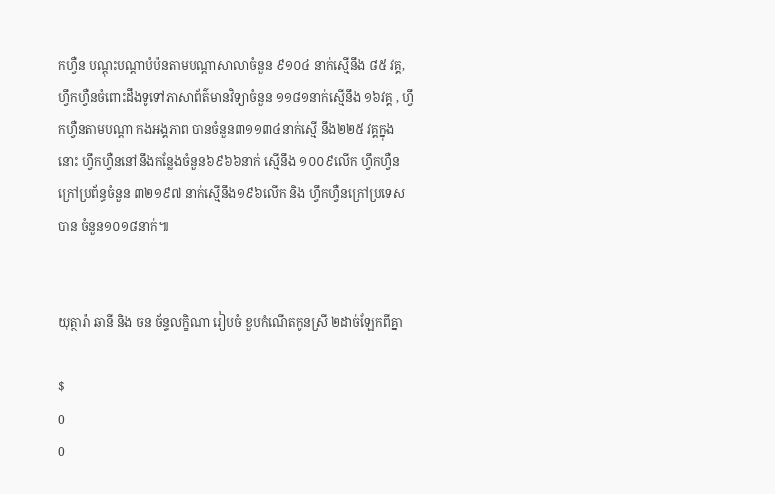កហ្វឺន បណ្ដុះបណ្ដាបំប៉នតាមបណ្ដាសាលាចំនួន ៩១០៤ នាក់ស្មើនឹង ៨៥ វគ្គ, ហ្វឹកហ្វឺនចំពោះដឹងទូទៅភាសាព័ត៌មានវិទ្យាចំនួន ១១៨១នាក់ស្មើនឹង ១៦វគ្គ , ហ្វឹកហ្វឺនតាមបណ្ដា កងអង្គភាព បានចំនួន៣១១៣៤នាក់ស្មើ នឹង២២៥ វគ្គក្នុងនោះ ហ្វឹកហ្វឺននៅនឹងកន្លែងចំនួន៦៩៦៦នាក់ ស្មើនឹង ១០០៩លើក ហ្វឹកហ្វឺនក្រៅប្រព័ន្ធចំនួន ៣២១៩៧ នាក់ស្មើនឹង១៩៦លើក និង ហ្វឹកហ្វឺនក្រៅប្រទេសបាន ចំនួន១០១៨នាក់៕


យុត្ថារ៉ា ឆានី និង ចន ច័ន្ទលក្ខិណា រៀបចំ ខួបកំណើតកូនស្រី ២ដាច់ឡែកពីគ្នា

$
0
0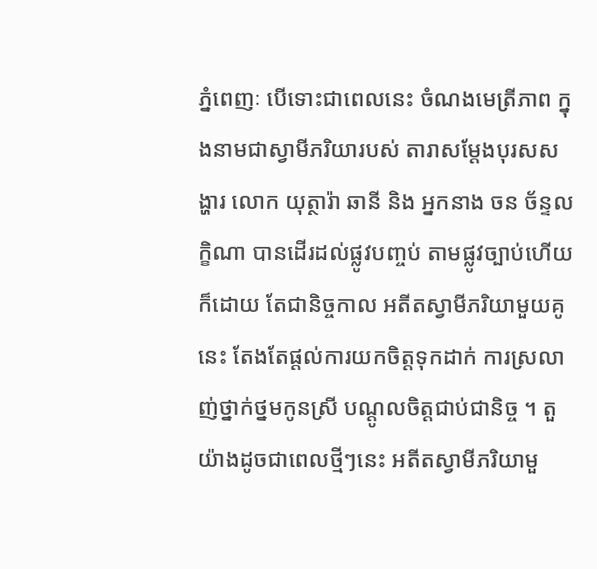ភ្នំពេញៈ បើទោះជាពេលនេះ ចំណងមេត្រីភាព ក្នុងនាមជាស្វាមីភរិយារបស់ តារាសម្តែងបុរសសង្ហារ លោក យុត្ថារ៉ា ឆានី និង អ្នកនាង ចន ច័ន្ទលក្ខិណា បានដើរដល់ផ្លូវបញ្ចប់ តាមផ្លូវច្បាប់ហើយក៏ដោយ តែជានិច្ចកាល អតីតស្វាមីភរិយាមួយគូនេះ តែងតែផ្តល់ការយកចិត្តទុកដាក់ ការស្រលាញ់ថ្នាក់ថ្នមកូនស្រី បណ្តូលចិត្តជាប់ជានិច្ច ។ តួយ៉ាងដូចជាពេលថ្មីៗនេះ អតីតស្វាមីភរិយាមួ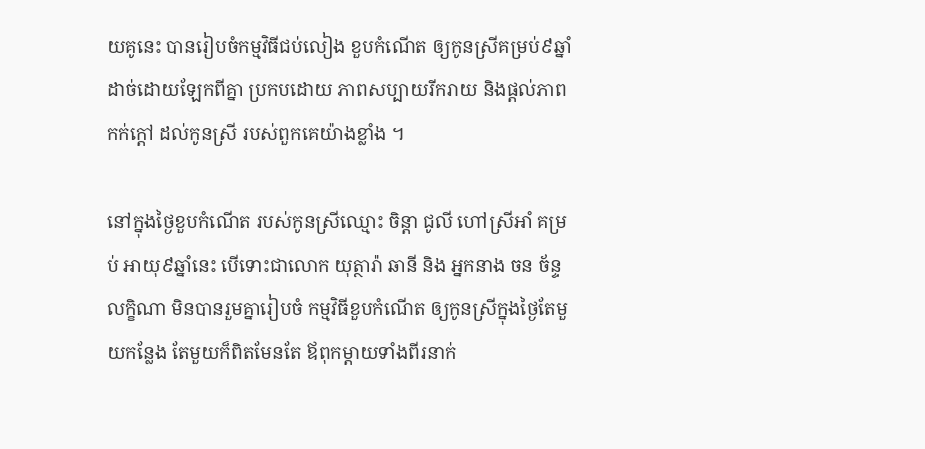យគូនេះ បានរៀបចំកម្មវិធីជប់លៀង ខួបកំណើត ឲ្យកូនស្រីគម្រប់៩ឆ្នាំ ដាច់ដោយឡែកពីគ្នា ប្រកបដោយ ភាពសប្បាយរីករាយ និងផ្តល់ភាពកក់ក្តៅ ដល់កូនស្រី របស់ពួកគេយ៉ាងខ្លាំង ។

នៅក្នុងថ្ងៃខួបកំណើត របស់កូនស្រីឈ្មោះ ចិន្តា ជូលី ហៅស្រីអាំ គម្រប់ អាយុ៩ឆ្នាំនេះ បើទោះជាលោក យុត្ថារ៉ា ឆានី និង អ្នកនាង ចន ច័ន្ទលក្ខិណា មិនបានរួមគ្នារៀបចំ កម្មវិធីខួបកំណើត ឲ្យកូនស្រីក្នុងថ្ងៃតែមួយកន្លែង តែមួយក៏ពិតមែនតែ ឪពុកម្តាយទាំងពីរនាក់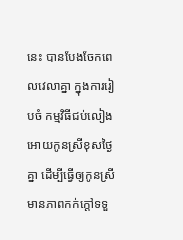នេះ បានបែងចែកពេលវេលាគ្នា ក្នុងការរៀបចំ កម្មវិធីជប់លៀង អោយកូនស្រីខុសថ្ងៃគ្នា ដើម្បីធ្វើឲ្យកូនស្រី មានភាពកក់ក្តៅទទួ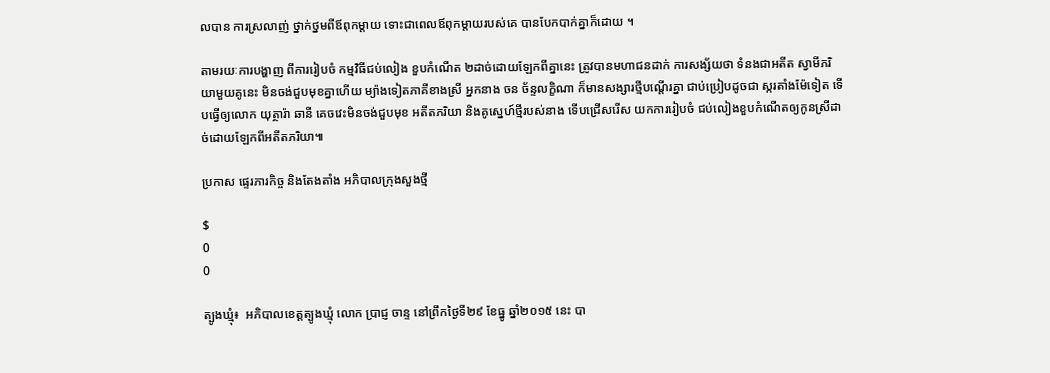លបាន ការស្រលាញ់ ថ្នាក់ថ្នមពីឪពុកម្តាយ ទោះជាពេលឪពុកម្តាយរបស់គេ បានបែកបាក់គ្នាក៏ដោយ ។

តាមរយៈការបង្ហាញ ពីការរៀបចំ កម្មវិធីជប់លៀង ខួបកំណើត ២ដាច់ដោយឡែកពីគ្នានេះ ត្រូវបានមហាជនដាក់ ការសង្ស័យថា ទំនងជាអតីត ស្វាមីភរិយាមួយគូនេះ មិនចង់ជួបមុខគ្នាហើយ ម្យ៉ាងទៀតភាគីខាងស្រី អ្នកនាង ចន ច័ន្ទលក្ខិណា ក៏មានសង្សារថ្មីបណ្តើរគ្នា ជាប់ប្រៀបដូចជា ស្ករតាំងម៉ែទៀត ទើបធ្វើឲ្យលោក យុត្ថារ៉ា ឆានី គេចវេះមិនចង់ជួបមុខ អតីតភរិយា និងគូស្នេហ៍ថ្មីរបស់នាង ទើបជ្រើសរើស យកការរៀបចំ ជប់លៀងខួបកំណើតឲ្យកូនស្រីដាច់ដោយឡែកពីអតីតភរិយា៕

ប្រកាស ផ្ទេរភារកិច្ច និងតែងតាំង អភិបាលក្រុងសួងថ្មី

$
0
0

ត្បូងឃ្មុំ៖  អភិបាលខេត្តត្បូងឃ្មុំ លោក ប្រាជ្ញ ចាន្ទ នៅព្រឹកថ្ងៃទី២៩ ខែធ្នូ ឆ្នាំ២០១៥ នេះ បា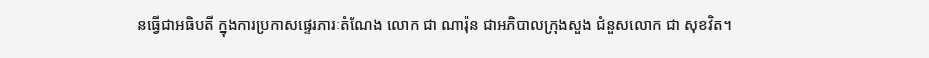នធ្វើជាអធិបតី ក្នុងការប្រកាសផ្ទេរភារៈតំណែង លោក ជា ណារ៉ុន ជាអភិបាលក្រុងសួង ជំនួសលោក ជា សុខវិត។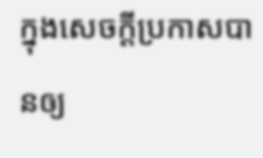ក្នុងសេចក្តីប្រកាសបានឲ្យ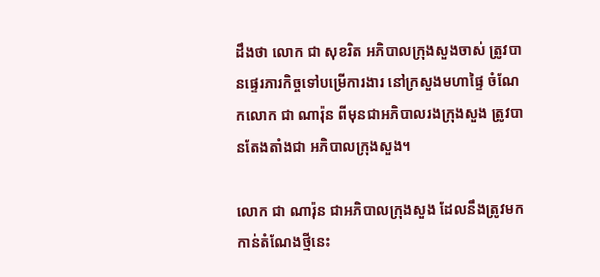ដឹងថា លោក ជា សុខរិត អភិបាលក្រុងសួងចាស់ ត្រូវបានផ្ទេរភារកិច្ចទៅបម្រើការងារ នៅក្រសួងមហាផ្ទៃ ចំណែកលោក ជា ណារ៉ុន ពីមុនជាអភិបាលរងក្រុងសួង ត្រូវបានតែងតាំងជា អភិបាលក្រុងសួង។

លោក ជា ណារ៉ុន ជាអភិបាលក្រុងសួង ដែលនឹងត្រូវមកកាន់តំណែងថ្មីនេះ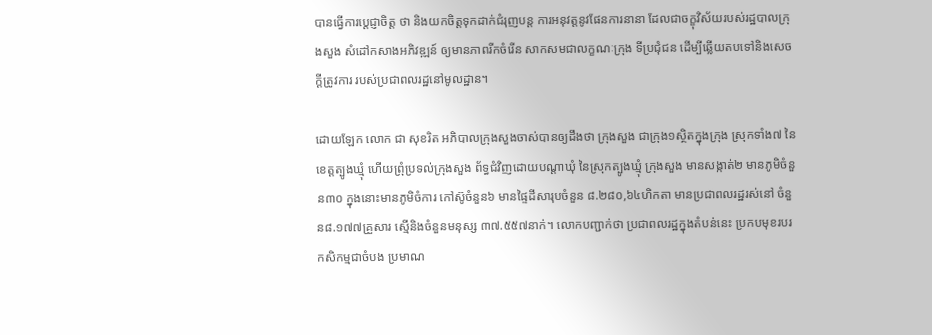បានធ្វើការប្តេជ្ញាចិត្ត ថា និងយកចិត្តទុកដាក់ជំរុញបន្ត ការអនុវត្តនូវផែនការនានា ដែលជាចក្ខុវិស័យរបស់រដ្ឋបាលក្រុងសួង សំដៅកសាងអភិវឌ្ឍន៍ ឲ្យមានភាពរីកចំរើន សាកសមជាលក្ខណៈក្រុង ទីប្រជុំជន ដើម្បីឆ្លើយតបទៅនិងសេចក្តីត្រូវការ របស់ប្រជាពលរដ្ឋនៅមូលដ្ឋាន។

ដោយឡែក លោក ជា សុខរិត អភិបាលក្រុងសួងចាស់បានឲ្យដឹងថា ក្រុងសួង ជាក្រុង១ស្ថិតក្នុងក្រុង ស្រុកទាំង៧ នៃខេត្តត្បូងឃ្មុំ ហើយព្រុំប្រទល់ក្រុងសួង ព័ទ្ធជំវិញដោយបណ្តាឃុំ នៃស្រុកត្បូងឃ្មុំ ក្រុងសួង មានសង្កាត់២ មានភូមិចំនួន៣០ ក្នុងនោះមានភូមិចំការ កៅស៊ូចំនួន៦ មានផ្ទៃដីសារុបចំនួន ៨.២៨០,៦៤ហិកតា មានប្រជាពលរដ្ឋរស់នៅ ចំនួន៨.១៧៧គ្រួសារ ស្មើនិងចំនួនមនុស្ស ៣៧.៥៥៧នាក់។ លោកបញ្ជាក់ថា ប្រជាពលរដ្ឋក្នុងតំបន់នេះ ប្រកបមុខរបរកសិកម្មជាចំបង ប្រមាណ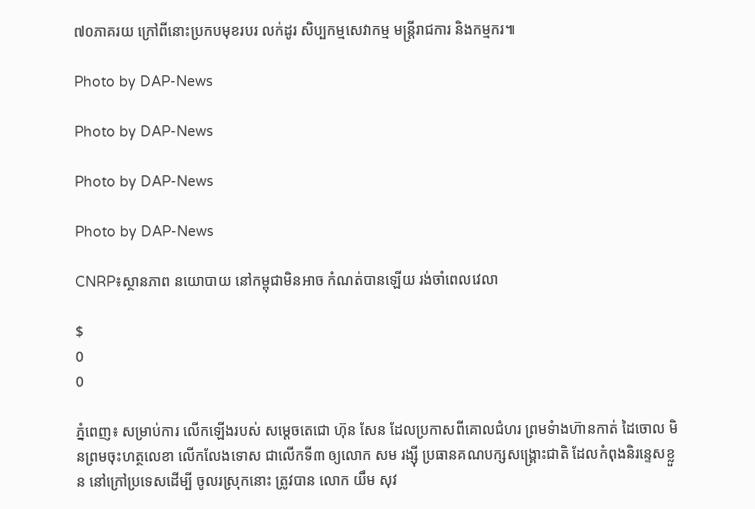៧០ភាគរយ ក្រៅពីនោះប្រកបមុខរបរ លក់ដូរ សិប្បកម្មសេវាកម្ម មន្ត្រីរាជការ និងកម្មករ៕

Photo by DAP-News

Photo by DAP-News

Photo by DAP-News

Photo by DAP-News

CNRP៖ស្ថានភាព នយោបាយ នៅកម្ពុជាមិនអាច កំណត់បានឡើយ រង់ចាំពេលវេលា

$
0
0

ភ្នំពេញ៖ សម្រាប់ការ លើកឡើងរបស់ សម្តេចតេជោ ហ៊ុន សែន ដែលប្រកាសពីគោលជំហរ ព្រមទំាងហ៊ានកាត់ ដៃចោល មិនព្រមចុះហត្ថលេខា លើកលែងទោស ជាលើកទី៣ ឲ្យលោក សម រង្ស៊ី ប្រធានគណបក្សសង្គ្រោះជាតិ ដែលកំពុងនិរន្ទេសខ្លួន នៅក្រៅប្រទេសដើម្បី ចូលរស្រុកនោះ ត្រូវបាន លោក យឹម សុវ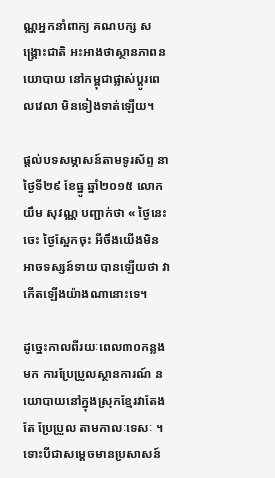ណ្ណអ្នកនាំពាក្យ គណបក្ស សង្រ្គោះជាតិ អះអាងថាស្ថានភាពនយោបាយ នៅកម្ពុជាផ្លាស់ប្តូរពេលវេលា មិនទៀងទាត់ឡើយ។

ផ្តល់បទសម្ភាសន៍តាមទូរស័ព្ទ នាថ្ងៃទី២៩ ខែធ្នូ ឆ្នាំ២០១៥ លោក យឹម សុវណ្ណ បញ្ជាក់ថា « ថ្ងៃនេះចេះ ថ្ងៃស្អែកចុះ អីចឹងយើងមិនអាចទស្សន៍ទាយ បានឡើយថា វាកើតឡើងយ៉ាងណានោះទេ។

ដូច្នេះកាលពីរយៈពេល៣០កន្លងមក ការប្រែប្រួលស្ថានការណ៍ នយោបាយនៅក្នុងស្រុកខ្មែរវាតែងតែ ប្រែប្រួល តាមកាលៈទេសៈ ។ ទោះបីជាសម្តេចមានប្រសាសន៍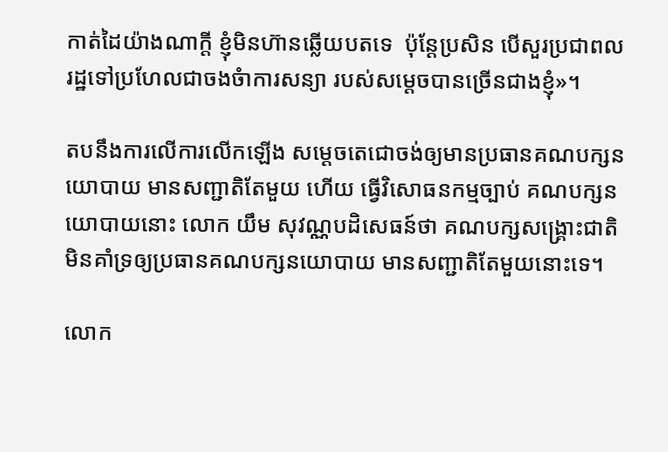កាត់ដៃយ៉ាងណាក្តី ខ្ញុំមិនហ៊ានឆ្លើយបតទេ  ប៉ុន្តែប្រសិន បើសួរប្រជាពលរដ្ឋទៅប្រហែលជាចងចំាការសន្យា របស់សម្តេចបានច្រើនជាងខ្ញុំ»។

តបនឹងការលើការលើកឡើង សម្តេចតេជោចង់ឲ្យមានប្រធានគណបក្សនយោបាយ មានសញ្ជាតិតែមួយ ហើយ ធ្វើវិសោធនកម្មច្បាប់ គណបក្សនយោបាយនោះ លោក យឹម សុវណ្ណបដិសេធន៍ថា គណបក្សសង្គ្រោះជាតិ មិនគាំទ្រឲ្យប្រធានគណបក្សនយោបាយ មានសញ្ជាតិតែមួយនោះទេ។

លោក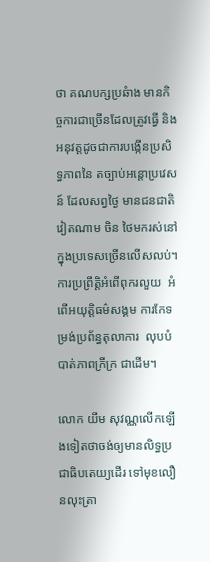ថា គណបក្សប្រឆំាង មានកិច្ចការជាច្រើនដែលត្រូវធ្វើ និងអនុវត្តដូចជាការបង្កើនប្រសិទ្ធភាពនៃ តច្បាប់អន្តោប្រវេសន៍ ដែលសព្វថ្ងៃ មានជនជាតិវៀតណាម ចិន ថៃមករស់នៅក្នុងប្រទេសច្រើនលើសលប់។ ការប្រព្រឹត្តិអំពើពុករលួយ  អំពើអយុត្តិធម៌សង្គម ការកែទម្រង់ប្រព័ន្ធតុលាការ  លុបបំបាត់ភាពក្រីក្រ ជាដើម។

លោក យឹម សុវណ្ណលើកឡើងទៀតថាចង់ឲ្យមានលិទ្ធប្រជាធិបតេយ្យដើរ ទៅមុខលឿនលុះត្រា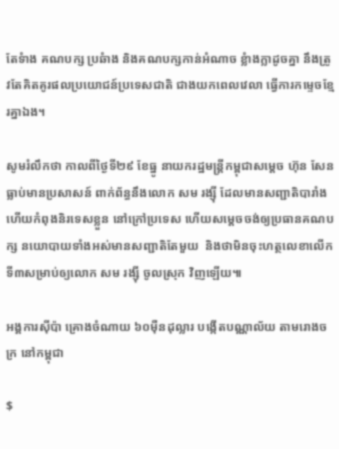តែទំាង គណបក្ស ប្រឆំាង និងគណបក្សកាន់អំណាច ខ្លំាងក្លាដូចគ្នា នឹងត្រូវតែគិតគូរផលប្រយោជន៍ប្រទេសជាតិ ជាងយកពេលវេលា ធ្វើការកម្ទេចខ្មែរគ្នាឯង។

សូមរំលឹកថា កាលពីថ្ងៃទី២៩ ខែធ្នូ នាយករដ្ឋមន្ត្រីកម្ពុជាសម្តេច ហ៊ុន សែន ធ្លាប់មានប្រសាសន៍ ពាក់ព័ន្ធនឹងលោក សម រង្ស៊ី ដែលមានសញ្ជាតិបារាំង ហើយកំពុងនិរទេសខ្លួន នៅក្រៅប្រទេស ហើយសម្តេចចង់ឲ្យប្រធានគណបក្ស នយោបាយទាំងអស់មានសញ្ជាតិតែមួយ  និងថាមិនចុះហត្ថលេខាលើកទី៣សម្រាប់ឲ្យលោក សម រង្ស៊ី ចូលស្រុក វិញឡើយ៕

អង្គការស៊ីប៉ា គ្រោងចំណាយ ៦០ម៉ឺនដុល្លារ បង្កើតបណ្ណាល័យ តាមរោងចក្រ នៅកម្ពុជា

$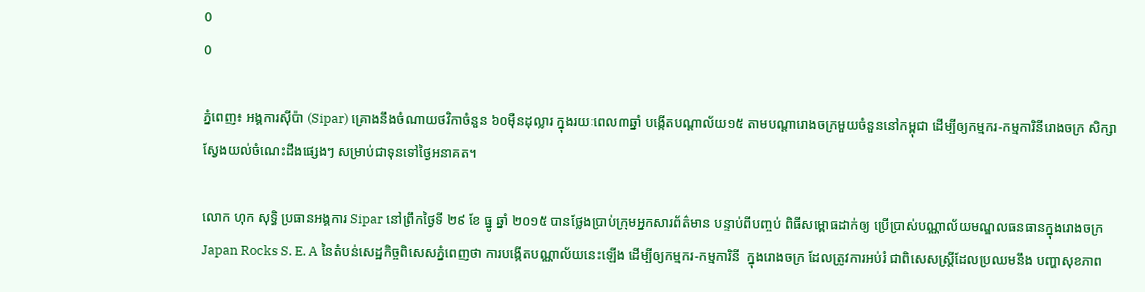0
0

ភ្នំពេញ៖ អង្គការស៊ីប៉ា (Sipar) គ្រោងនឹងចំណាយថវិកាចំនួន ៦០ម៉ឺនដុល្លារ ក្នុងរយៈពេល៣ឆ្នាំ បង្កើតបណ្ដាល័យ១៥ តាមបណ្ដារោងចក្រមួយចំនួននៅកម្ពុជា ដើម្បីឲ្យកម្មករ-កម្មការិនីរោងចក្រ សិក្សាស្វែងយល់ចំណេះដឹងផ្សេងៗ សម្រាប់ជាទុនទៅថ្ងៃអនាគត។

លោក ហុក សុទ្ធិ ប្រធានអង្គការ Sipar នៅព្រឹកថ្ងៃទី ២៩ ខែ ធ្នូ ឆ្នាំ ២០១៥ បានថ្លែងប្រាប់ក្រុមអ្នកសារព័ត៌មាន បន្ទាប់ពីបញ្ចប់ ពិធីសម្ពោធដាក់ឲ្យ ប្រើប្រាស់បណ្ណាល័យមណ្ឌលធនធានក្នុងរោងចក្រ Japan Rocks S. E. A នៃតំបន់សេដ្ឋកិច្ចពិសេសភ្នំពេញថា ការបង្កើតបណ្ណាល័យនេះឡើង ដើម្បីឲ្យកម្មករ-កម្មការិនី  ក្នុងរោងចក្រ ដែលត្រូវការអប់រំ ជាពិសេសស្រ្តីដែលប្រឈមនឹង បញ្ហាសុខភាព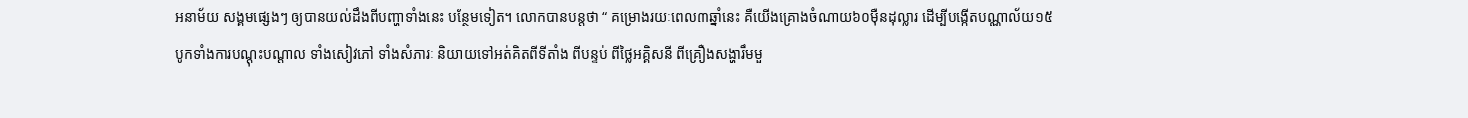អនាម័យ សង្គមផ្សេងៗ ឲ្យបានយល់ដឹងពីបញ្ហាទាំងនេះ បន្ថែមទៀត។ លោកបានបន្តថា “ គម្រោងរយៈពេល៣ឆ្នាំនេះ គឺយើងគ្រោងចំណាយ៦០ម៉ឺនដុល្លារ ដើម្បីបង្កើតបណ្ណាល័យ១៥ បូកទាំងការបណ្ដុះបណ្ដាល ទាំងសៀវភៅ ទាំងសំភារៈ និយាយទៅអត់គិតពីទីតាំង ពីបន្ទប់ ពីថ្លៃអគ្គិសនី ពីគ្រឿងសង្ហារឹមមួ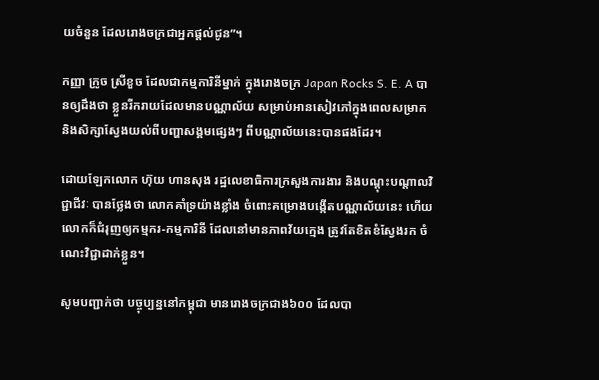យចំនួន ដែលរោងចក្រជាអ្នកផ្ដល់ជូន”។

កញ្ញា ក្រូច ស្រីខួច ដែលជាកម្មការិនីម្នាក់ ក្នុងរោងចក្រ Japan Rocks S. E. A បានឲ្យដឹងថា ខ្លួនរីករាយដែលមានបណ្ណាល័យ សម្រាប់អានសៀវភៅក្នុងពេលសម្រាក និងសិក្សាស្វែងយល់ពីបញ្ហាសង្គមផ្សេងៗ ពីបណ្ណាល័យនេះបានផងដែរ។

ដោយឡែកលោក ហ៊ុយ ហានសុង រដ្ឋលេខាធិការក្រសួងការងារ និងបណ្តុះបណ្តាលវិជ្ជាជីវៈ បានថ្លែងថា លោកគាំទ្រយ៉ាងខ្លាំង ចំពោះគម្រោងបង្កើតបណ្ណាល័យនេះ ហើយលោកក៏ជំរុញឲ្យកម្មករ-កម្មការិនី ដែលនៅមានភាពវ័យក្មេង ត្រូវតែខិតខំស្វែងរក ចំណេះវិជ្ជាដាក់ខ្លួន។

សូមបញ្ជាក់ថា បច្ចុប្បន្ននៅកម្ពុជា មានរោងចក្រជាង៦០០ ដែលបា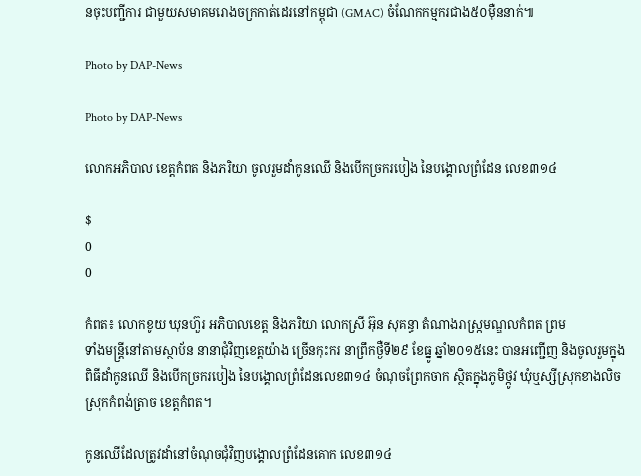នចុះបញ្ជីការ ជាមួយសមាគមរោងចក្រកាត់ដេរនៅកម្ពុជា (GMAC) ចំណែកកម្មករជាង៥០ម៉ឺននាក់៕

Photo by DAP-News

Photo by DAP-News

លោកអភិបាល ខេត្តកំពត និងភរិយា ចូលរួមដាំកូនឈើ និងបើកច្រករបៀង នៃបង្គោលព្រំដែន លេខ៣១៤

$
0
0

កំពត៖ លោកខូយ ឃុនហ៊ួរ អភិបាលខេត្ត និងភរិយា លោកស្រី អ៊ុន សុគន្ធា តំណាងរាស្ក្រមណ្ឌលកំពត ព្រម
ទាំងមន្ត្រីនៅតាមស្ថាប័ន នានាជុំវិញខេត្តយ៉ាង ច្រើនកុះករ នាព្រឹកថ្ងឺទី២៩ ខែធ្នូ ឆ្នាំ២០១៥នេះ បានអញ្ជើញ និងចូលរួមក្នុងពិធីដាំកូនឈើ និងបើកច្រករបៀង នៃបង្គោលព្រំដែនលេខ៣១៤ ចំណុចព្រែកចាក ស្ថិតក្នុងភូមិថ្កូវ ឃុំឬស្សីស្រុកខាងលិច ស្រុកកំពង់ត្រាច ខេត្តកំពត។

កូនឈើដែលត្រូវដាំនៅចំណុចជុំវិញបង្គោលព្រំដែនគោក លេខ៣១៤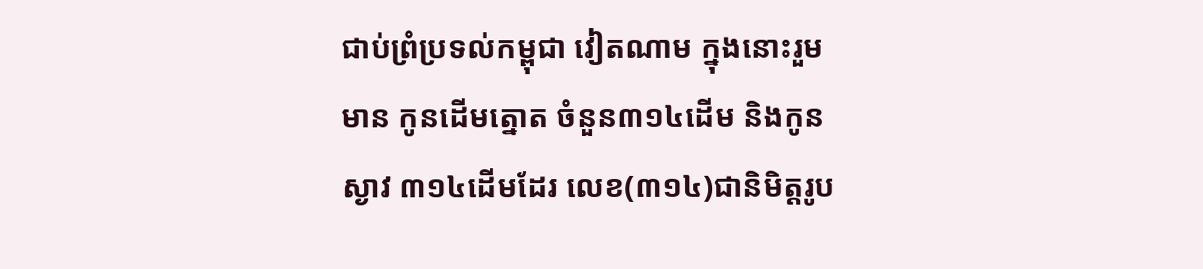ជាប់ព្រំប្រទល់កម្ពុជា វៀតណាម ក្នុងនោះរួមមាន កូនដើមត្នោត ចំនួន៣១៤ដើម និងកូនស្ងាវ ៣១៤ដើមដែរ លេខ(៣១៤)ជានិមិត្តរូប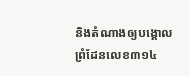និងតំណាងឲ្យបង្គោលព្រំដែនលេខ៣១៤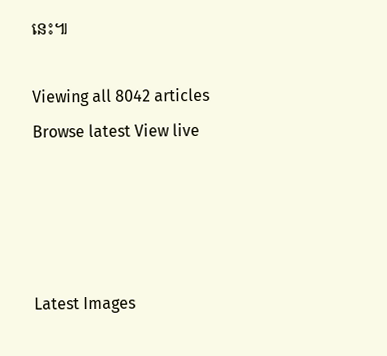នេះ៕

Viewing all 8042 articles
Browse latest View live




Latest Images